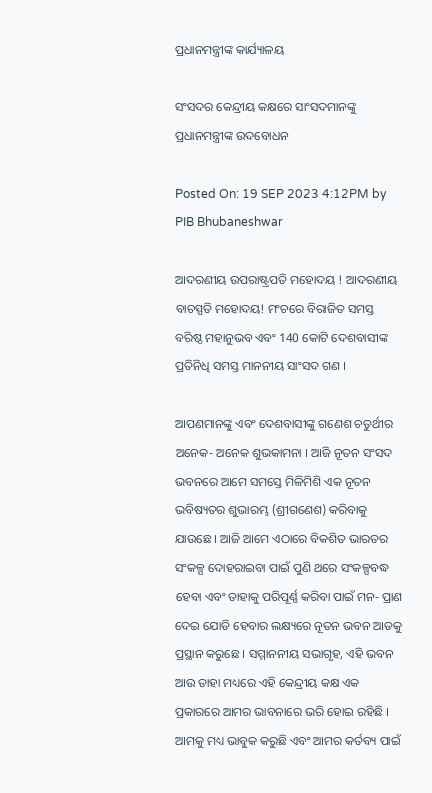ପ୍ରଧାନମନ୍ତ୍ରୀଙ୍କ କାର୍ଯ୍ୟାଳୟ

ସଂସଦର କେନ୍ଦ୍ରୀୟ କକ୍ଷରେ ସାଂସଦମାନଙ୍କୁ ପ୍ରଧାନମନ୍ତ୍ରୀଙ୍କ ଉଦବୋଧନ

Posted On: 19 SEP 2023 4:12PM by PIB Bhubaneshwar

ଆଦରଣୀୟ ଉପରାଷ୍ଟ୍ରପତି ମହୋଦୟ ! ଆଦରଣୀୟ ବାଚସ୍ପତି ମହୋଦୟ! ମଂଚରେ ବିରାଜିତ ସମସ୍ତ ବରିଷ୍ଠ ମହାନୁଭବ ଏବଂ 140 କୋଟି ଦେଶବାସୀଙ୍କ ପ୍ରତିନିଧି ସମସ୍ତ ମାନନୀୟ ସାଂସଦ ଗଣ ।

ଆପଣମାନଙ୍କୁ ଏବଂ ଦେଶବାସୀଙ୍କୁ ଗଣେଶ ଚତୁର୍ଥୀର ଅନେକ- ଅନେକ ଶୁଭକାମନା । ଆଜି ନୂତନ ସଂସଦ ଭବନରେ ଆମେ ସମସ୍ତେ ମିଳିମିଶି ଏକ ନୂତନ ଭବିଷ୍ୟତର ଶୁଭାରମ୍ଭ (ଶ୍ରୀଗଣେଶ) କରିବାକୁ ଯାଉଛେ । ଆଜି ଆମେ ଏଠାରେ ବିକଶିତ ଭାରତର ସଂକଳ୍ପ ଦୋହରାଇବା ପାଇଁ ପୁଣି ଥରେ ସଂକଳ୍ପବଦ୍ଧ ହେବା ଏବଂ ତାହାକୁ ପରିପୂର୍ଣ୍ଣ କରିବା ପାଇଁ ମନ- ପ୍ରାଣ ଦେଇ ଯୋଡି ହେବାର ଲକ୍ଷ୍ୟରେ ନୂତନ ଭବନ ଆଡକୁ ପ୍ରସ୍ଥାନ କରୁଛେ । ସମ୍ମାନନୀୟ ସଭାଗୃହ, ଏହି ଭବନ ଆଉ ତାହା ମଧ୍ୟରେ ଏହି କେନ୍ଦ୍ରୀୟ କକ୍ଷ ଏକ ପ୍ରକାରରେ ଆମର ଭାବନାରେ ଭରି ହୋଇ ରହିଛି । ଆମକୁ ମଧ୍ୟ ଭାବୁକ କରୁଛି ଏବଂ ଆମର କର୍ତବ୍ୟ ପାଇଁ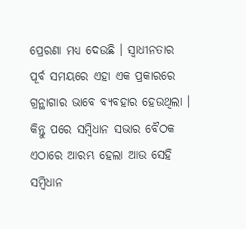ପ୍ରେରଣା ମଧ୍ୟ ଦେଉଛି । ସ୍ୱାଧୀନତାର ପୂର୍ବ ସମୟରେ ଏହା ଏକ ପ୍ରକାରରେ ଗ୍ରନ୍ଥାଗାର ଭାବେ ବ୍ୟବହାର ହେଉଥିଲା । କିନ୍ତୁ ପରେ ସମ୍ବିଧାନ ସଭାର ବୈଠକ ଏଠାରେ ଆରମ୍ଭ ହେଲା ଆଉ ସେହି ସମ୍ବିଧାନ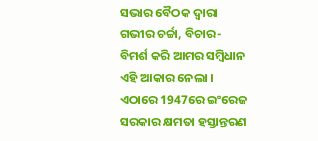ସଭାର ବୈଠକ ଦ୍ୱାରା ଗଭୀର ଚର୍ଚ୍ଚା, ବିଚାର- ବିମର୍ଶ କରି ଆମର ସମ୍ବିଧାନ ଏହି ଆକାର ନେଲା । ଏଠାରେ 1947ରେ ଇଂରେଜ ସରକାର କ୍ଷମତା ହସ୍ତାନ୍ତରଣ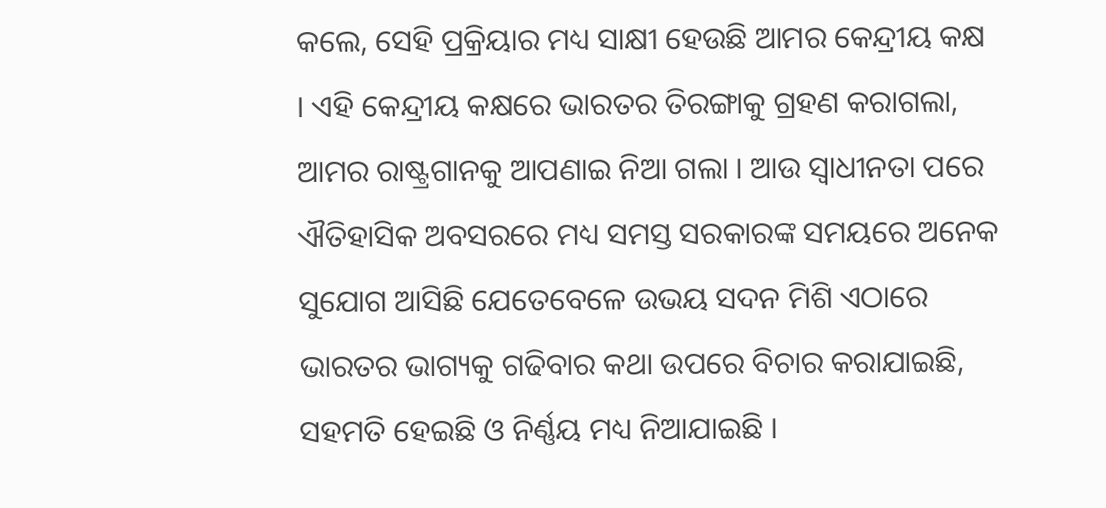କଲେ, ସେହି ପ୍ରକ୍ରିୟାର ମଧ୍ୟ ସାକ୍ଷୀ ହେଉଛି ଆମର କେନ୍ଦ୍ରୀୟ କକ୍ଷ । ଏହି କେନ୍ଦ୍ରୀୟ କକ୍ଷରେ ଭାରତର ତିରଙ୍ଗାକୁ ଗ୍ରହଣ କରାଗଲା, ଆମର ରାଷ୍ଟ୍ରଗାନକୁ ଆପଣାଇ ନିଆ ଗଲା । ଆଉ ସ୍ୱାଧୀନତା ପରେ ଐତିହାସିକ ଅବସରରେ ମଧ୍ୟ ସମସ୍ତ ସରକାରଙ୍କ ସମୟରେ ଅନେକ ସୁଯୋଗ ଆସିଛି ଯେତେବେଳେ ଉଭୟ ସଦନ ମିଶି ଏଠାରେ ଭାରତର ଭାଗ୍ୟକୁ ଗଢିବାର କଥା ଉପରେ ବିଚାର କରାଯାଇଛି, ସହମତି ହେଇଛି ଓ ନିର୍ଣ୍ଣୟ ମଧ୍ୟ ନିଆଯାଇଛି ।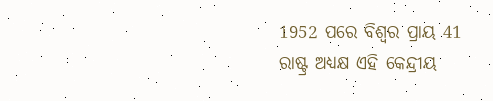1952 ପରେ ବିଶ୍ୱର ପ୍ରାୟ 41 ରାଷ୍ଟ୍ର ଅଧ୍ୟକ୍ଷ ଏହି କେନ୍ଦ୍ରୀୟ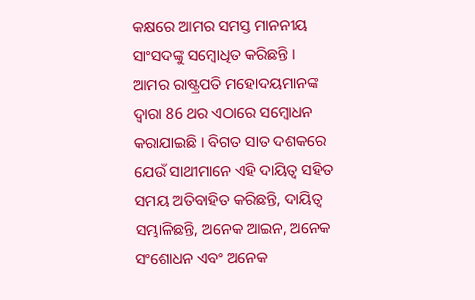କକ୍ଷରେ ଆମର ସମସ୍ତ ମାନନୀୟ ସାଂସଦଙ୍କୁ ସମ୍ବୋଧିତ କରିଛନ୍ତି । ଆମର ରାଷ୍ଟ୍ରପତି ମହୋଦୟମାନଙ୍କ ଦ୍ୱାରା 86 ଥର ଏଠାରେ ସମ୍ବୋଧନ କରାଯାଇଛି । ବିଗତ ସାତ ଦଶକରେ ଯେଉଁ ସାଥୀମାନେ ଏହି ଦାୟିତ୍ୱ ସହିତ ସମୟ ଅତିବାହିତ କରିଛନ୍ତି, ଦାୟିତ୍ୱ ସମ୍ଭାଳିଛନ୍ତି, ଅନେକ ଆଇନ, ଅନେକ ସଂଶୋଧନ ଏବଂ ଅନେକ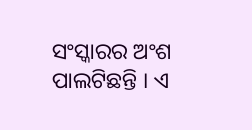ସଂସ୍କାରର ଅଂଶ ପାଲଟିଛନ୍ତି । ଏ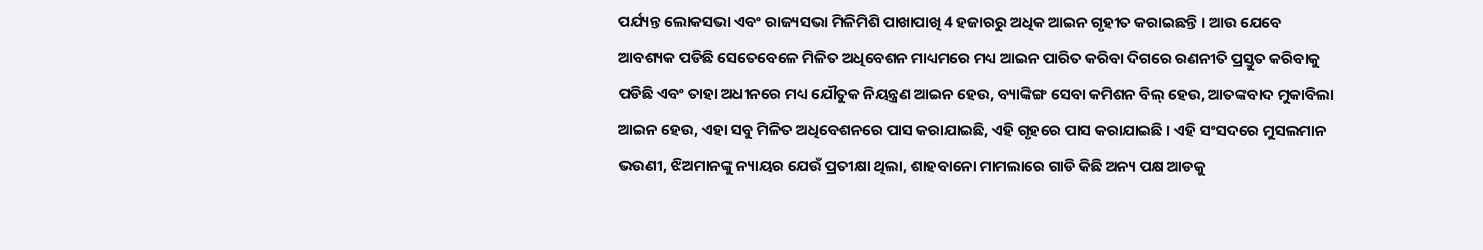ପର୍ଯ୍ୟନ୍ତ ଲୋକସଭା ଏବଂ ରାଜ୍ୟସଭା ମିଳିମିଶି ପାଖାପାଖି 4 ହଜାରରୁ ଅଧିକ ଆଇନ ଗୃହୀତ କରାଇଛନ୍ତି । ଆଉ ଯେବେ ଆବଶ୍ୟକ ପଡିଛି ସେତେବେଳେ ମିଳିତ ଅଧିବେଶନ ମାଧ୍ୟମରେ ମଧ୍ୟ ଆଇନ ପାରିତ କରିବା ଦିଗରେ ରଣନୀତି ପ୍ରସ୍ତୁତ କରିବାକୁ ପଡିଛି ଏବଂ ତାହା ଅଧୀନରେ ମଧ୍ୟ ଯୌତୁକ ନିୟନ୍ତ୍ରଣ ଆଇନ ହେଉ, ବ୍ୟାଙ୍କିଙ୍ଗ ସେବା କମିଶନ ବିଲ୍ ହେଉ, ଆତଙ୍କବାଦ ମୁକାବିଲା ଆଇନ ହେଉ, ଏହା ସବୁ ମିଳିତ ଅଧିବେଶନରେ ପାସ କରାଯାଇଛି, ଏହି ଗୃହରେ ପାସ କରାଯାଇଛି । ଏହି ସଂସଦରେ ମୁସଲମାନ ଭଉଣୀ, ଝିଅମାନଙ୍କୁ ନ୍ୟାୟର ଯେଉଁ ପ୍ରତୀକ୍ଷା ଥିଲା, ଶାହବାନୋ ମାମଲାରେ ଗାଡି କିଛି ଅନ୍ୟ ପକ୍ଷ ଆଡକୁ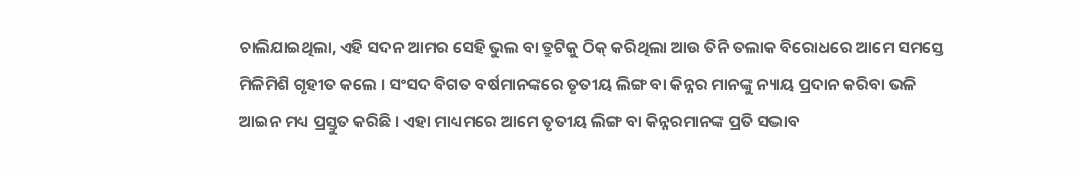ଚାଲିଯାଇଥିଲା, ଏହି ସଦନ ଆମର ସେହି ଭୁଲ ବା ତ୍ରୁଟିକୁ ଠିକ୍ କରିଥିଲା ଆଉ ତିନି ତଲାକ ବିରୋଧରେ ଆମେ ସମସ୍ତେ ମିଳିମିଶି ଗୃହୀତ କଲେ । ସଂସଦ ବିଗତ ବର୍ଷମାନଙ୍କରେ ତୃତୀୟ ଲିଙ୍ଗ ବା କିନ୍ନର ମାନଙ୍କୁ ନ୍ୟାୟ ପ୍ରଦାନ କରିବା ଭଳି ଆଇନ ମଧ୍ୟ ପ୍ରସ୍ତୁତ କରିଛି । ଏହା ମାଧ୍ୟମରେ ଆମେ ତୃତୀୟ ଲିଙ୍ଗ ବା କିନ୍ନରମାନଙ୍କ ପ୍ରତି ସଦ୍ଭାବ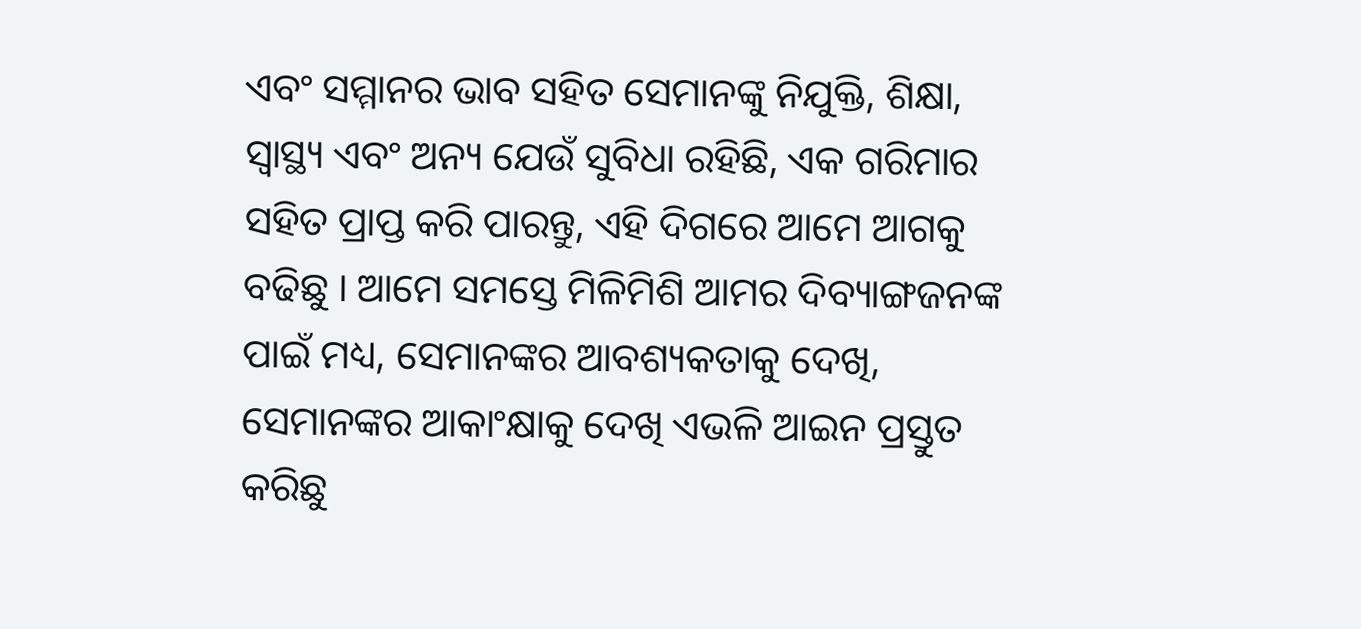ଏବଂ ସମ୍ମାନର ଭାବ ସହିତ ସେମାନଙ୍କୁ ନିଯୁକ୍ତି, ଶିକ୍ଷା, ସ୍ୱାସ୍ଥ୍ୟ ଏବଂ ଅନ୍ୟ ଯେଉଁ ସୁବିଧା ରହିଛି, ଏକ ଗରିମାର ସହିତ ପ୍ରାପ୍ତ କରି ପାରନ୍ତୁ, ଏହି ଦିଗରେ ଆମେ ଆଗକୁ ବଢିଛୁ । ଆମେ ସମସ୍ତେ ମିଳିମିଶି ଆମର ଦିବ୍ୟାଙ୍ଗଜନଙ୍କ ପାଇଁ ମଧ୍ୟ, ସେମାନଙ୍କର ଆବଶ୍ୟକତାକୁ ଦେଖି, ସେମାନଙ୍କର ଆକାଂକ୍ଷାକୁ ଦେଖି ଏଭଳି ଆଇନ ପ୍ରସ୍ତୁତ କରିଛୁ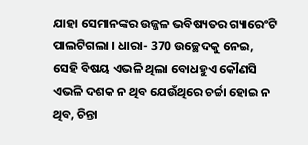ଯାହା ସେମାନଙ୍କର ଉଜ୍ଜଳ ଭବିଷ୍ୟତର ଗ୍ୟାରେଂଟି ପାଲଟିଗଲା । ଧାରା- 370 ଉଚ୍ଛେଦକୁ ନେଇ, ସେହି ବିଷୟ ଏଭଳି ଥିଲା ବୋଧହୁଏ କୌଣସି ଏଭଳି ଦଶକ ନ ଥିବ ଯେଉଁଥିରେ ଚର୍ଚ୍ଚା ହୋଇ ନ ଥିବ, ଚିନ୍ତା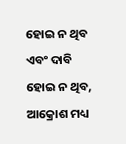ହୋଇ ନ ଥିବ ଏବଂ ଦାବି ହୋଇ ନ ଥିବ, ଆକ୍ରୋଶ ମଧ୍ୟ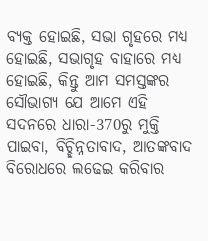ବ୍ୟକ୍ତ ହୋଇଛି, ସଭା ଗୃହରେ ମଧ୍ୟ ହୋଇଛି, ସଭାଗୃହ ବାହାରେ ମଧ୍ୟ ହୋଇଛି, କିନ୍ତୁ ଆମ ସମସ୍ତଙ୍କର ସୌଭାଗ୍ୟ ଯେ ଆମେ ଏହି ସଦନରେ ଧାରା-370ରୁ ମୁକ୍ତି ପାଇବା, ବିଚ୍ଛିନ୍ନତାବାଦ, ଆତଙ୍କବାଦ ବିରୋଧରେ ଲଢେଇ କରିବାର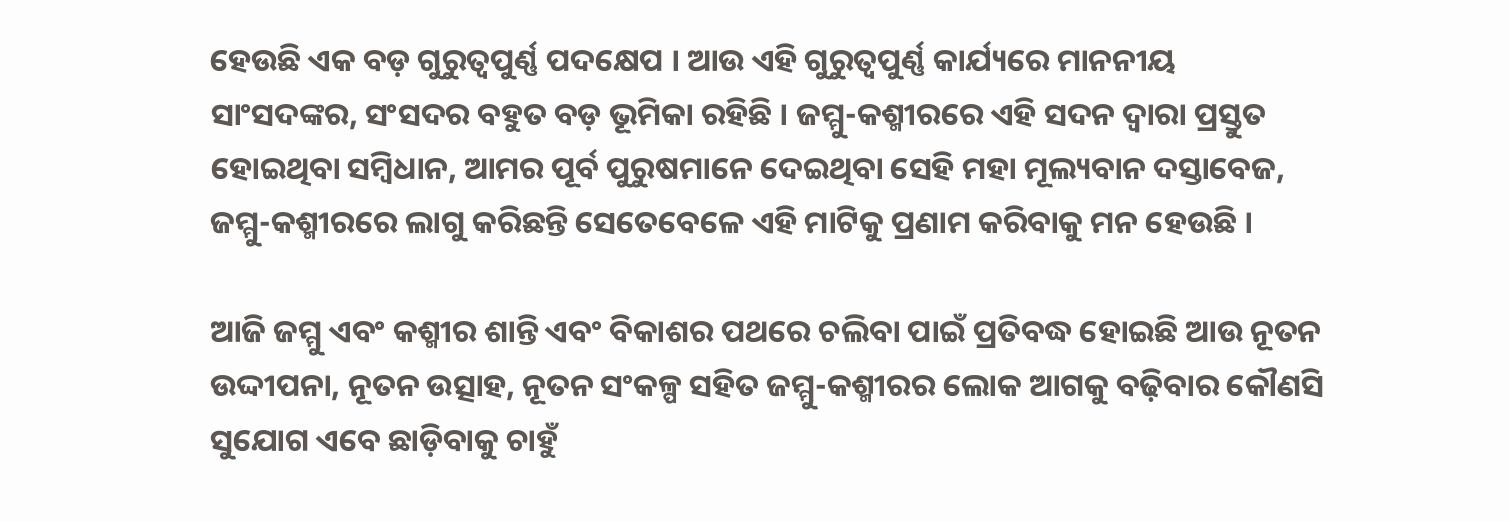ହେଉଛି ଏକ ବଡ଼ ଗୁରୁତ୍ୱପୁର୍ଣ୍ଣ ପଦକ୍ଷେପ । ଆଉ ଏହି ଗୁରୁତ୍ୱପୁର୍ଣ୍ଣ କାର୍ଯ୍ୟରେ ମାନନୀୟ ସାଂସଦଙ୍କର, ସଂସଦର ବହୁତ ବଡ଼ ଭୂମିକା ରହିଛି । ଜମ୍ମୁ-କଶ୍ମୀରରେ ଏହି ସଦନ ଦ୍ୱାରା ପ୍ରସ୍ତୁତ ହୋଇଥିବା ସମ୍ବିଧାନ, ଆମର ପୂର୍ବ ପୁରୁଷମାନେ ଦେଇଥିବା ସେହି ମହା ମୂଲ୍ୟବାନ ଦସ୍ତାବେଜ, ଜମ୍ମୁ-କଶ୍ମୀରରେ ଲାଗୁ କରିଛନ୍ତି ସେତେବେଳେ ଏହି ମାଟିକୁ ପ୍ରଣାମ କରିବାକୁ ମନ ହେଉଛି ।

ଆଜି ଜମ୍ମୁ ଏବଂ କଶ୍ମୀର ଶାନ୍ତି ଏବଂ ବିକାଶର ପଥରେ ଚଲିବା ପାଇଁ ପ୍ରତିବଦ୍ଧ ହୋଇଛି ଆଉ ନୂତନ ଉଦ୍ଦୀପନା, ନୂତନ ଉତ୍ସାହ, ନୂତନ ସଂକଳ୍ପ ସହିତ ଜମ୍ମୁ-କଶ୍ମୀରର ଲୋକ ଆଗକୁ ବଢ଼ିବାର କୌଣସି ସୁଯୋଗ ଏବେ ଛାଡ଼ିବାକୁ ଚାହୁଁ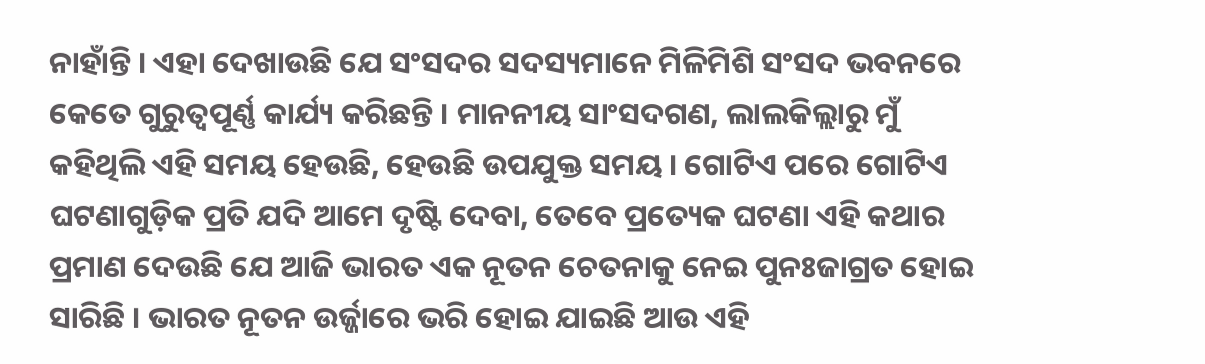ନାହାଁନ୍ତି । ଏହା ଦେଖାଉଛି ଯେ ସଂସଦର ସଦସ୍ୟମାନେ ମିଳିମିଶି ସଂସଦ ଭବନରେ କେତେ ଗୁରୁତ୍ୱପୂର୍ଣ୍ଣ କାର୍ଯ୍ୟ କରିଛନ୍ତି । ମାନନୀୟ ସାଂସଦଗଣ, ଲାଲକିଲ୍ଲାରୁ ମୁଁ କହିଥିଲି ଏହି ସମୟ ହେଉଛି, ହେଉଛି ଉପଯୁକ୍ତ ସମୟ । ଗୋଟିଏ ପରେ ଗୋଟିଏ ଘଟଣାଗୁଡ଼ିକ ପ୍ରତି ଯଦି ଆମେ ଦୃଷ୍ଟି ଦେବା, ତେବେ ପ୍ରତ୍ୟେକ ଘଟଣା ଏହି କଥାର ପ୍ରମାଣ ଦେଉଛି ଯେ ଆଜି ଭାରତ ଏକ ନୂତନ ଚେତନାକୁ ନେଇ ପୁନଃଜାଗ୍ରତ ହୋଇ ସାରିଛି । ଭାରତ ନୂତନ ଉର୍ଜ୍ଜାରେ ଭରି ହୋଇ ଯାଇଛି ଆଉ ଏହି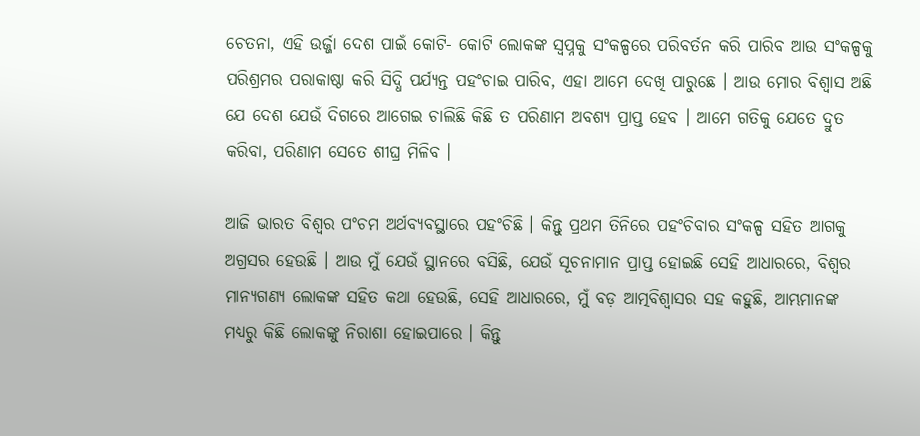ଚେତନା, ଏହି ଉର୍ଜ୍ଜା ଦେଶ ପାଇଁ କୋଟି- କୋଟି ଲୋକଙ୍କ ସ୍ୱପ୍ନକୁ ସଂକଳ୍ପରେ ପରିବର୍ତନ କରି ପାରିବ ଆଉ ସଂକଳ୍ପକୁ ପରିଶ୍ରମର ପରାକାଷ୍ଠା କରି ସିଦ୍ଧି ପର୍ଯ୍ୟନ୍ତ ପହଂଚାଇ ପାରିବ, ଏହା ଆମେ ଦେଖି ପାରୁଛେ । ଆଉ ମୋର ବିଶ୍ୱାସ ଅଛି ଯେ ଦେଶ ଯେଉଁ ଦିଗରେ ଆଗେଇ ଚାଲିଛି କିଛି ତ ପରିଣାମ ଅବଶ୍ୟ ପ୍ରାପ୍ତ ହେବ । ଆମେ ଗତିକୁ ଯେତେ ଦ୍ରୁତ କରିବା, ପରିଣାମ ସେତେ ଶୀଘ୍ର ମିଳିବ ।

ଆଜି ଭାରତ ବିଶ୍ୱର ପଂଚମ ଅର୍ଥବ୍ୟବସ୍ଥାରେ ପହଂଚିଛି । କିନ୍ତୁ ପ୍ରଥମ ତିନିରେ ପହଂଚିବାର ସଂକଳ୍ପ ସହିତ ଆଗକୁ ଅଗ୍ରସର ହେଉଛି । ଆଉ ମୁଁ ଯେଉଁ ସ୍ଥାନରେ ବସିଛି, ଯେଉଁ ସୂଚନାମାନ ପ୍ରାପ୍ତ ହୋଇଛି ସେହି ଆଧାରରେ, ବିଶ୍ୱର ମାନ୍ୟଗଣ୍ୟ ଲୋକଙ୍କ ସହିତ କଥା ହେଉଛି, ସେହି ଆଧାରରେ, ମୁଁ ବଡ଼ ଆତ୍ମବିଶ୍ୱାସର ସହ କହୁଛି, ଆମ୍ଭମାନଙ୍କ ମଧ୍ୟରୁ କିଛି ଲୋକଙ୍କୁ ନିରାଶା ହୋଇପାରେ । କିନ୍ତୁ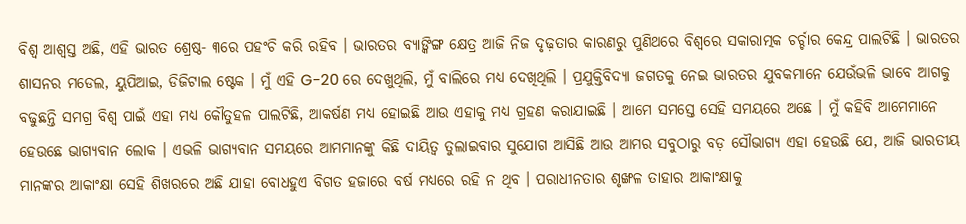ବିଶ୍ୱ ଆଶ୍ୱସ୍ତ ଅଛି, ଏହି ଭାରତ ଶ୍ରେଷ୍ଠ- ୩ରେ ପହଂଚି କରି ରହିବ । ଭାରତର ବ୍ୟାଙ୍କିଙ୍ଗ କ୍ଷେତ୍ର ଆଜି ନିଜ ଦୃଢ଼ତାର କାରଣରୁ ପୁଣିଥରେ ବିଶ୍ୱରେ ସକାରାତ୍ମକ ଚର୍ଚ୍ଚାର କେନ୍ଦ୍ର ପାଲଟିଛି । ଭାରତର ଶାସନର ମଡେଲ, ୟୁପିଆଇ, ଡିଜିଟାଲ ଷ୍ଟେକ । ମୁଁ ଏହି G-20 ରେ ଦେଖୁଥିଲି, ମୁଁ ବାଲିରେ ମଧ୍ୟ ଦେଖିଥିଲି । ପ୍ରଯୁକ୍ତିବିଦ୍ୟା ଜଗତକୁ ନେଇ ଭାରତର ଯୁବକମାନେ ଯେଉଁଭଳି ଭାବେ ଆଗକୁ ବଢୁଛନ୍ତି ସମଗ୍ର ବିଶ୍ୱ ପାଇଁ ଏହା ମଧ୍ୟ କୌତୁହଳ ପାଲଟିଛି, ଆକର୍ଷଣ ମଧ୍ୟ ହୋଇଛି ଆଉ ଏହାକୁ ମଧ୍ୟ ଗ୍ରହଣ କରାଯାଇଛି । ଆମେ ସମସ୍ତେ ସେହି ସମୟରେ ଅଛେ । ମୁଁ କହିବି ଆମେମାନେ ହେଉଛେ ଭାଗ୍ୟବାନ ଲୋକ । ଏଭଳି ଭାଗ୍ୟବାନ ସମୟରେ ଆମମାନଙ୍କୁ କିଛି ଦାୟିତ୍ୱ ତୁଲାଇବାର ସୁଯୋଗ ଆସିଛି ଆଉ ଆମର ସବୁଠାରୁ ବଡ଼ ସୌଭାଗ୍ୟ ଏହା ହେଉଛି ଯେ, ଆଜି ଭାରତୀୟ ମାନଙ୍କର ଆକାଂକ୍ଷା ସେହି ଶିଖରରେ ଅଛି ଯାହା ବୋଧହୁଏ ବିଗତ ହଜାରେ ବର୍ଷ ମଧ୍ୟରେ ରହି ନ ଥିବ । ପରାଧୀନତାର ଶୃଙ୍ଖଳ ତାହାର ଆକାଂକ୍ଷାକୁ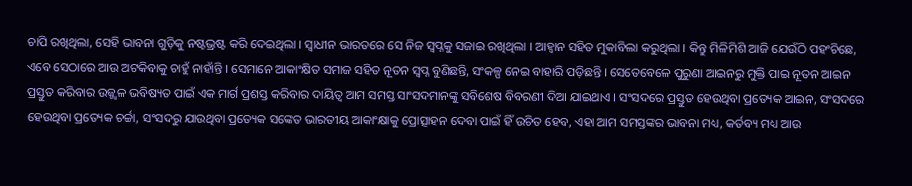ଚାପି ରଖିଥିଲା, ସେହି ଭାବନା ଗୁଡ଼ିକୁ ନଷ୍ଟଭ୍ରଷ୍ଟ କରି ଦେଇଥିଲା । ସ୍ୱାଧୀନ ଭାରତରେ ସେ ନିଜ ସ୍ୱପ୍ନକୁ ସଜାଇ ରଖିଥିଲା । ଆହ୍ୱାନ ସହିତ ମୁକାବିଲା କରୁଥିଲା । କିନ୍ତୁ ମିଳିମିଶି ଆଜି ଯେଉଁଠି ପହଂଚିଛେ, ଏବେ ସେଠାରେ ଆଉ ଅଟକିବାକୁ ଚାହୁଁ ନାହାଁନ୍ତି । ସେମାନେ ଆକାଂକ୍ଷିତ ସମାଜ ସହିତ ନୂତନ ସ୍ୱପ୍ନ ବୁଣିଛନ୍ତି, ସଂକଳ୍ପ ନେଇ ବାହାରି ପଡ଼ିଛନ୍ତି । ସେତେବେଳେ ପୁରୁଣା ଆଇନରୁ ମୁକ୍ତି ପାଇ ନୂତନ ଆଇନ ପ୍ରସ୍ତୁତ କରିବାର ଉଜ୍ଜ୍ୱଳ ଭବିଷ୍ୟତ ପାଇଁ ଏକ ମାର୍ଗ ପ୍ରଶସ୍ତ କରିବାର ଦାୟିତ୍ୱ ଆମ ସମସ୍ତ ସାଂସଦମାନଙ୍କୁ ସବିଶେଷ ବିବରଣୀ ଦିଆ ଯାଇଥାଏ । ସଂସଦରେ ପ୍ରସ୍ତୁତ ହେଉଥିବା ପ୍ରତ୍ୟେକ ଆଇନ, ସଂସଦରେ ହେଉଥିବା ପ୍ରତ୍ୟେକ ଚର୍ଚ୍ଚା, ସଂସଦରୁ ଯାଉଥିବା ପ୍ରତ୍ୟେକ ସଙ୍କେତ ଭାରତୀୟ ଆକାଂକ୍ଷାକୁ ପ୍ରୋତ୍ସାହନ ଦେବା ପାଇଁ ହିଁ ଉଚିତ ହେବ, ଏହା ଆମ ସମସ୍ତଙ୍କର ଭାବନା ମଧ୍ୟ, କର୍ତବ୍ୟ ମଧ୍ୟ ଆଉ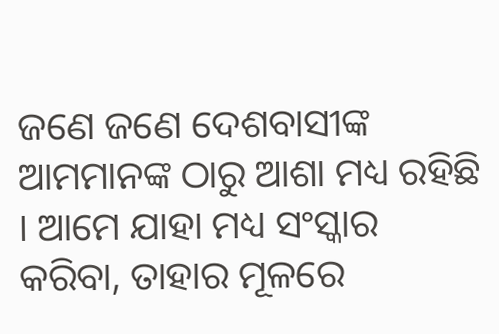ଜଣେ ଜଣେ ଦେଶବାସୀଙ୍କ ଆମମାନଙ୍କ ଠାରୁ ଆଶା ମଧ୍ୟ ରହିଛି । ଆମେ ଯାହା ମଧ୍ୟ ସଂସ୍କାର କରିବା, ତାହାର ମୂଳରେ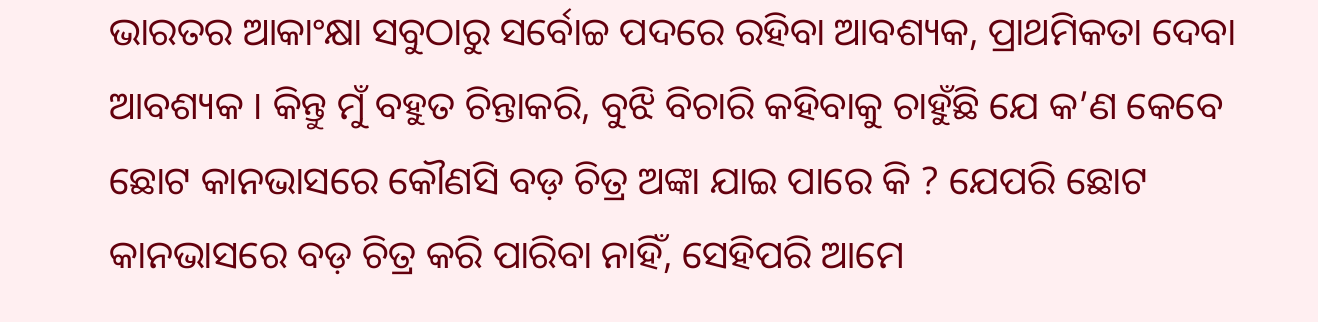ଭାରତର ଆକାଂକ୍ଷା ସବୁଠାରୁ ସର୍ବୋଚ୍ଚ ପଦରେ ରହିବା ଆବଶ୍ୟକ, ପ୍ରାଥମିକତା ଦେବା ଆବଶ୍ୟକ । କିନ୍ତୁ ମୁଁ ବହୁତ ଚିନ୍ତାକରି, ବୁଝି ବିଚାରି କହିବାକୁ ଚାହୁଁଛି ଯେ କ’ଣ କେବେ ଛୋଟ କାନଭାସରେ କୌଣସି ବଡ଼ ଚିତ୍ର ଅଙ୍କା ଯାଇ ପାରେ କି ? ଯେପରି ଛୋଟ କାନଭାସରେ ବଡ଼ ଚିତ୍ର କରି ପାରିବା ନାହିଁ, ସେହିପରି ଆମେ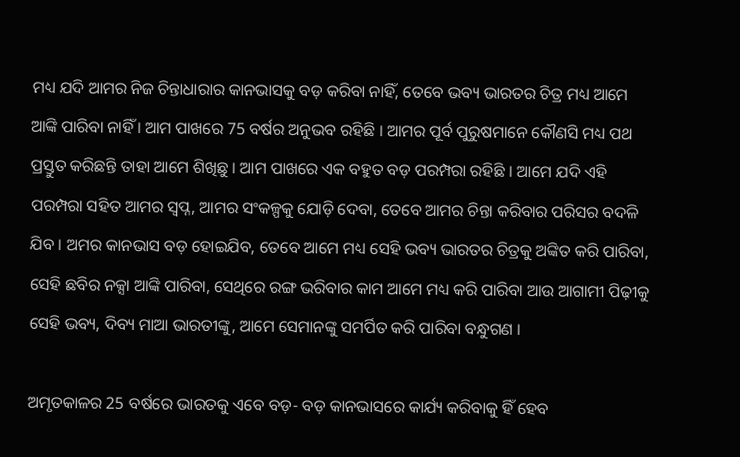ମଧ୍ୟ ଯଦି ଆମର ନିଜ ଚିନ୍ତାଧାରାର କାନଭାସକୁ ବଡ଼ କରିବା ନାହିଁ, ତେବେ ଭବ୍ୟ ଭାରତର ଚିତ୍ର ମଧ୍ୟ ଆମେ ଆଙ୍କି ପାରିବା ନାହିଁ । ଆମ ପାଖରେ 75 ବର୍ଷର ଅନୁଭବ ରହିଛି । ଆମର ପୂର୍ବ ପୁରୁଷମାନେ କୌଣସି ମଧ୍ୟ ପଥ ପ୍ରସ୍ତୁତ କରିଛନ୍ତି ତାହା ଆମେ ଶିଖିଛୁ । ଆମ ପାଖରେ ଏକ ବହୁତ ବଡ଼ ପରମ୍ପରା ରହିଛି । ଆମେ ଯଦି ଏହି ପରମ୍ପରା ସହିତ ଆମର ସ୍ୱପ୍ନ, ଆମର ସଂକଳ୍ପକୁ ଯୋଡ଼ି ଦେବା, ତେବେ ଆମର ଚିନ୍ତା କରିବାର ପରିସର ବଦଳି ଯିବ । ଅମର କାନଭାସ ବଡ଼ ହୋଇଯିବ, ତେବେ ଆମେ ମଧ୍ୟ ସେହି ଭବ୍ୟ ଭାରତର ଚିତ୍ରକୁ ଅଙ୍କିତ କରି ପାରିବା, ସେହି ଛବିର ନକ୍ସା ଆଙ୍କି ପାରିବା, ସେଥିରେ ରଙ୍ଗ ଭରିବାର କାମ ଆମେ ମଧ୍ୟ କରି ପାରିବା ଆଉ ଆଗାମୀ ପିଢ଼ୀକୁ ସେହି ଭବ୍ୟ, ଦିବ୍ୟ ମାଆ ଭାରତୀଙ୍କୁ, ଆମେ ସେମାନଙ୍କୁ ସମର୍ପିତ କରି ପାରିବା ବନ୍ଧୁଗଣ ।

ଅମୃତକାଳର 25 ବର୍ଷରେ ଭାରତକୁ ଏବେ ବଡ଼- ବଡ଼ କାନଭାସରେ କାର୍ଯ୍ୟ କରିବାକୁ ହିଁ ହେବ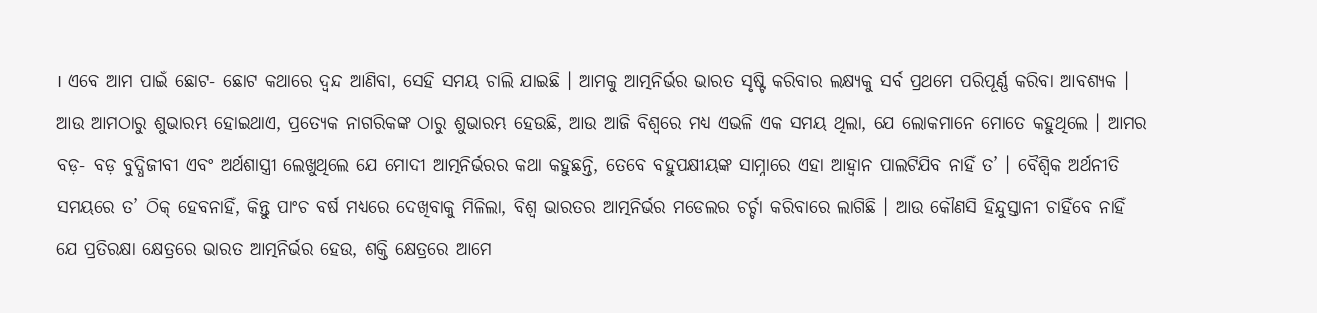। ଏବେ ଆମ ପାଇଁ ଛୋଟ- ଛୋଟ କଥାରେ ଦ୍ୱନ୍ଦ ଆଣିବା, ସେହି ସମୟ ଚାଲି ଯାଇଛି । ଆମକୁ ଆତ୍ମନିର୍ଭର ଭାରତ ସୃଷ୍ଟି କରିବାର ଲକ୍ଷ୍ୟକୁ ସର୍ବ ପ୍ରଥମେ ପରିପୂର୍ଣ୍ଣ କରିବା ଆବଶ୍ୟକ । ଆଉ ଆମଠାରୁ ଶୁଭାରମ୍ଭ ହୋଇଥାଏ, ପ୍ରତ୍ୟେକ ନାଗରିକଙ୍କ ଠାରୁ ଶୁଭାରମ୍ଭ ହେଉଛି, ଆଉ ଆଜି ବିଶ୍ୱରେ ମଧ୍ୟ ଏଭଳି ଏକ ସମୟ ଥିଲା, ଯେ ଲୋକମାନେ ମୋତେ କହୁଥିଲେ । ଆମର ବଡ଼- ବଡ଼ ବୁଦ୍ଧିଜୀବୀ ଏବଂ ଅର୍ଥଶାସ୍ତ୍ରୀ ଲେଖୁଥିଲେ ଯେ ମୋଦୀ ଆତ୍ମନିର୍ଭରର କଥା କହୁଛନ୍ତି, ତେବେ ବହୁପକ୍ଷୀୟଙ୍କ ସାମ୍ନାରେ ଏହା ଆହ୍ୱାନ ପାଲଟିଯିବ ନାହିଁ ତ’ । ବୈଶ୍ୱିକ ଅର୍ଥନୀତି ସମୟରେ ତ’ ଠିକ୍ ହେବନାହିଁ, କିନ୍ତୁ ପାଂଚ ବର୍ଷ ମଧ୍ୟରେ ଦେଖିବାକୁ ମିଳିଲା, ବିଶ୍ୱ ଭାରତର ଆତ୍ମନିର୍ଭର ମଡେଲର ଚର୍ଚ୍ଚା କରିବାରେ ଲାଗିଛି । ଆଉ କୌଣସି ହିନ୍ଦୁସ୍ତାନୀ ଚାହିଁବେ ନାହିଁ ଯେ ପ୍ରତିରକ୍ଷା କ୍ଷେତ୍ରରେ ଭାରତ ଆତ୍ମନିର୍ଭର ହେଉ, ଶକ୍ତି କ୍ଷେତ୍ରରେ ଆମେ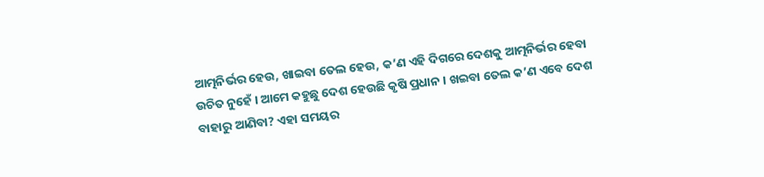ଆତ୍ମନିର୍ଭର ହେଉ, ଖାଇବା ତେଲ ହେଉ, କ’ଣ ଏହି ଦିଗରେ ଦେଶକୁ ଆତ୍ମନିର୍ଭର ହେବା ଉଚିତ ନୁହେଁ । ଆମେ କହୁଛୁ ଦେଶ ହେଉଛି କୃଷି ପ୍ରଧାନ । ଖଇବା ତେଲ କ’ଣ ଏବେ ଦେଶ ବାହାରୁ ଆଣିବା? ଏହା ସମୟର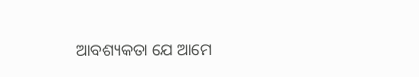ଆବଶ୍ୟକତା ଯେ ଆମେ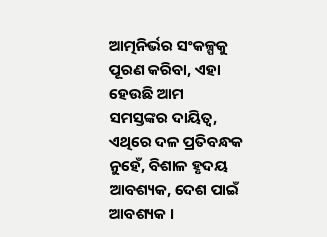ଆତ୍ମନିର୍ଭର ସଂକଳ୍ପକୁ ପୂରଣ କରିବା, ଏହା ହେଉଛି ଆମ ସମସ୍ତଙ୍କର ଦାୟିତ୍ୱ, ଏଥିରେ ଦଳ ପ୍ରତିବନ୍ଧକ ନୁହେଁ, ବିଶାଳ ହୃଦୟ ଆବଶ୍ୟକ, ଦେଶ ପାଇଁ ଆବଶ୍ୟକ ।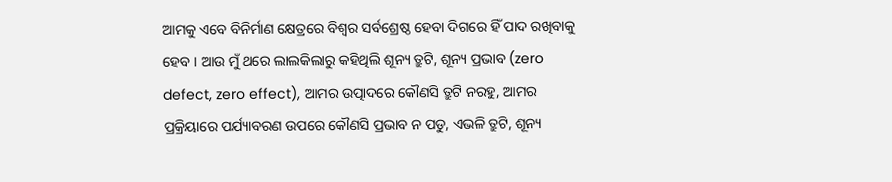ଆମକୁ ଏବେ ବିନିର୍ମାଣ କ୍ଷେତ୍ରରେ ବିଶ୍ୱର ସର୍ବଶ୍ରେଷ୍ଠ ହେବା ଦିଗରେ ହିଁ ପାଦ ରଖିବାକୁ ହେବ । ଆଉ ମୁଁ ଥରେ ଲାଲକିଲାରୁ କହିଥିଲି ଶୂନ୍ୟ ତ୍ରୁଟି, ଶୂନ୍ୟ ପ୍ରଭାବ (zero defect, zero effect), ଆମର ଉତ୍ପାଦରେ କୌଣସି ତ୍ରୁଟି ନରହୁ, ଆମର ପ୍ରକ୍ରିୟାରେ ପର୍ଯ୍ୟାବରଣ ଉପରେ କୌଣସି ପ୍ରଭାବ ନ ପଡୁ, ଏଭଳି ତ୍ରୁଟି, ଶୂନ୍ୟ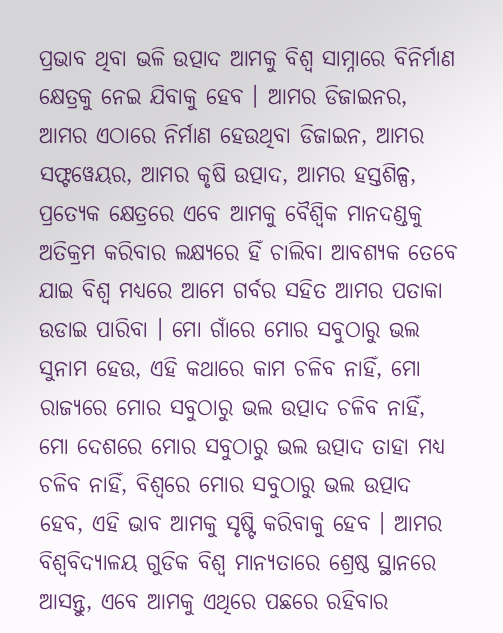ପ୍ରଭାବ ଥିବା ଭଳି ଉତ୍ପାଦ ଆମକୁ ବିଶ୍ୱ ସାମ୍ନାରେ ବିନିର୍ମାଣ କ୍ଷେତ୍ରକୁ ନେଇ ଯିବାକୁ ହେବ । ଆମର ଡିଜାଇନର, ଆମର ଏଠାରେ ନିର୍ମାଣ ହେଉଥିବା ଡିଜାଇନ, ଆମର ସଫ୍ଟୱେୟର, ଆମର କୃଷି ଉତ୍ପାଦ, ଆମର ହସ୍ତଶିଳ୍ପ, ପ୍ରତ୍ୟେକ କ୍ଷେତ୍ରରେ ଏବେ ଆମକୁ ବୈଶ୍ୱିକ ମାନଦଣ୍ଡକୁ ଅତିକ୍ରମ କରିବାର ଲକ୍ଷ୍ୟରେ ହିଁ ଚାଲିବା ଆବଶ୍ୟକ ତେବେ ଯାଇ ବିଶ୍ୱ ମଧ୍ୟରେ ଆମେ ଗର୍ବର ସହିତ ଆମର ପତାକା ଉଡାଇ ପାରିବା । ମୋ ଗାଁରେ ମୋର ସବୁଠାରୁ ଭଲ ସୁନାମ ହେଉ, ଏହି କଥାରେ କାମ ଚଳିବ ନାହିଁ, ମୋ ରାଜ୍ୟରେ ମୋର ସବୁଠାରୁ ଭଲ ଉତ୍ପାଦ ଚଳିବ ନାହିଁ, ମୋ ଦେଶରେ ମୋର ସବୁଠାରୁ ଭଲ ଉତ୍ପାଦ ତାହା ମଧ୍ୟ ଚଳିବ ନାହିଁ, ବିଶ୍ୱରେ ମୋର ସବୁଠାରୁ ଭଲ ଉତ୍ପାଦ ହେବ, ଏହି ଭାବ ଆମକୁ ସୃଷ୍ଟି କରିବାକୁ ହେବ । ଆମର ବିଶ୍ୱବିଦ୍ୟାଳୟ ଗୁଡିକ ବିଶ୍ୱ ମାନ୍ୟତାରେ ଶ୍ରେଷ୍ଠ ସ୍ଥାନରେ ଆସନ୍ତୁ, ଏବେ ଆମକୁ ଏଥିରେ ପଛରେ ରହିବାର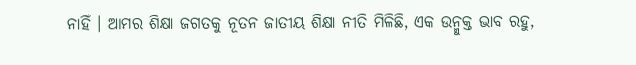ନାହିଁ । ଆମର ଶିକ୍ଷା ଜଗତକୁ ନୂତନ ଜାତୀୟ ଶିକ୍ଷା ନୀତି ମିଳିଛି, ଏକ ଉନ୍ମୁକ୍ତ ଭାବ ରହୁ,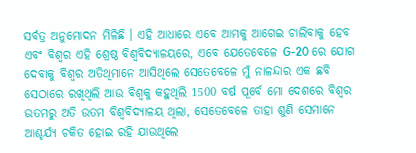ସର୍ବତ୍ର ଅନୁମୋଦନ ମିଳିଛି । ଏହି ଆଧାରେ ଏବେ ଆମକୁ ଆଗେଇ ଚାଲିବାକୁ ହେବ ଏବଂ ବିଶ୍ୱର ଏହି ଶ୍ରେଷ୍ଠ ବିଶ୍ୱବିଦ୍ୟାଳୟରେ, ଏବେ ଯେତେବେଳେ G-20 ରେ ଯୋଗ ଦେବାକୁ ବିଶ୍ୱର ଅତିଥିମାନେ ଆସିଥିଲେ ସେତେବେଳେ ମୁଁ ନାଳନ୍ଦାର ଏକ ଛବି ସେଠାରେ ରଖିଥିଲି ଆଉ ବିଶ୍ୱକୁ କହୁଥିଲି 1500 ବର୍ଷ ପୂର୍ବେ ମୋ ଦେଶରେ ବିଶ୍ୱର ଉତମରୁ ଅତି ଉତମ ବିଶ୍ୱବିଦ୍ୟାଳୟ ଥିଲା, ସେତେବେଳେ ତାହା ଶୁଣି ସେମାନେ ଆଶ୍ଚର୍ଯ୍ୟ ଚକିତ ହୋଇ ରହି ଯାଉଥିଲେ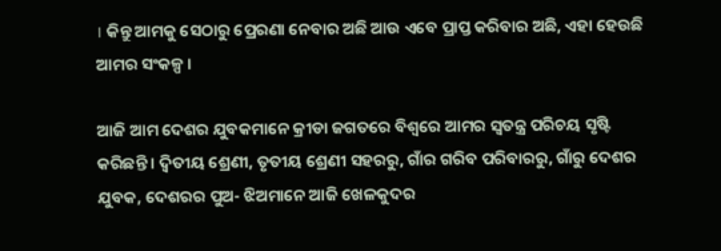। କିନ୍ତୁ ଆମକୁ ସେଠାରୁ ପ୍ରେରଣା ନେବାର ଅଛି ଆଉ ଏବେ ପ୍ରାପ୍ତ କରିବାର ଅଛି, ଏହା ହେଉଛି ଆମର ସଂକଳ୍ପ ।

ଆଜି ଆମ ଦେଶର ଯୁବକମାନେ କ୍ରୀଡା ଜଗତରେ ବିଶ୍ୱରେ ଆମର ସ୍ୱତନ୍ତ୍ର ପରିଚୟ ସୃଷ୍ଟି କରିଛନ୍ତି । ଦ୍ୱିତୀୟ ଶ୍ରେଣୀ, ତୃତୀୟ ଶ୍ରେଣୀ ସହରରୁ, ଗାଁର ଗରିବ ପରିବାରରୁ, ଗାଁରୁ ଦେଶର ଯୁବକ, ଦେଶରର ପୁଅ- ଝିଅମାନେ ଆଜି ଖେଳକୁଦର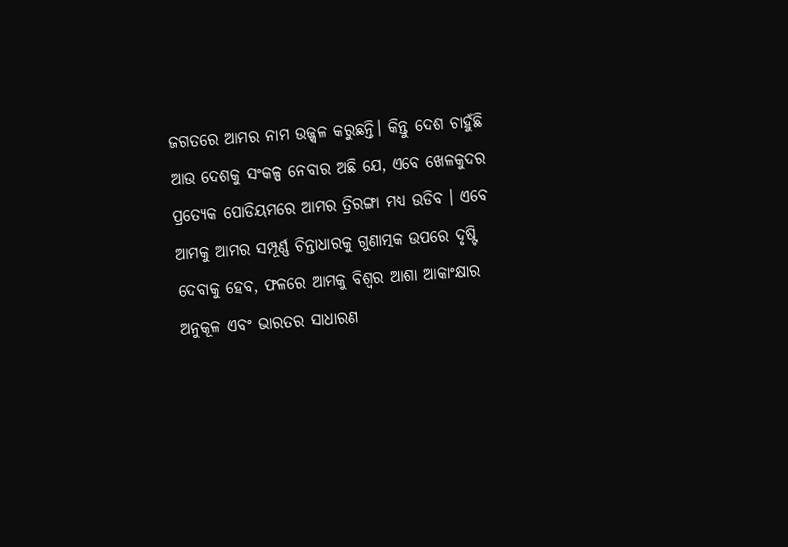ଜଗତରେ ଆମର ନାମ ଉଜ୍ଜ୍ୱଳ କରୁଛନ୍ତି। କିନ୍ତୁ ଦେଶ ଚାହୁଁଛି ଆଉ ଦେଶକୁ ସଂକଳ୍ପ ନେବାର ଅଛି ଯେ, ଏବେ ଖେଳକୁଦର ପ୍ରତ୍ୟେକ ପୋଡିୟମରେ ଆମର ତ୍ରିରଙ୍ଗା ମଧ୍ୟ ଉଡିବ । ଏବେ ଆମକୁ ଆମର ସମ୍ପୂର୍ଣ୍ଣ ଚିନ୍ତାଧାରକୁ ଗୁଣାତ୍ମକ ଉପରେ ଦୃଷ୍ଟି ଦେବାକୁ ହେବ, ଫଳରେ ଆମକୁ ବିଶ୍ୱର ଆଶା ଆକାଂକ୍ଷାର ଅନୁକୂଳ ଏବଂ ଭାରତର ସାଧାରଣ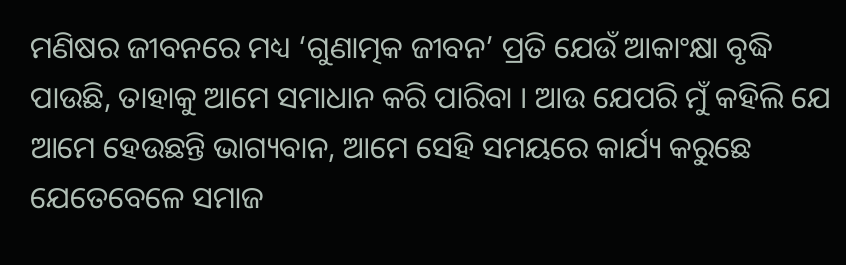ମଣିଷର ଜୀବନରେ ମଧ୍ୟ ‘ଗୁଣାତ୍ମକ ଜୀବନ’ ପ୍ରତି ଯେଉଁ ଆକାଂକ୍ଷା ବୃଦ୍ଧି ପାଉଛି, ତାହାକୁ ଆମେ ସମାଧାନ କରି ପାରିବା । ଆଉ ଯେପରି ମୁଁ କହିଲି ଯେ ଆମେ ହେଉଛନ୍ତି ଭାଗ୍ୟବାନ, ଆମେ ସେହି ସମୟରେ କାର୍ଯ୍ୟ କରୁଛେ ଯେତେବେଳେ ସମାଜ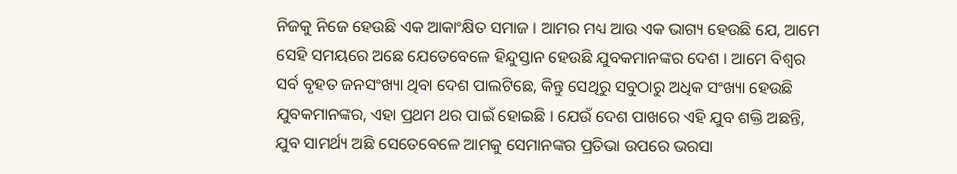ନିଜକୁ ନିଜେ ହେଉଛି ଏକ ଆକାଂକ୍ଷିତ ସମାଜ । ଆମର ମଧ୍ୟ ଆଉ ଏକ ଭାଗ୍ୟ ହେଉଛି ଯେ, ଆମେ ସେହି ସମୟରେ ଅଛେ ଯେତେବେଳେ ହିନ୍ଦୁସ୍ତାନ ହେଉଛି ଯୁବକମାନଙ୍କର ଦେଶ । ଆମେ ବିଶ୍ୱର ସର୍ବ ବୃହତ ଜନସଂଖ୍ୟା ଥିବା ଦେଶ ପାଲଟିଛେ, କିନ୍ତୁ ସେଥିରୁ ସବୁଠାରୁ ଅଧିକ ସଂଖ୍ୟା ହେଉଛି ଯୁବକମାନଙ୍କର, ଏହା ପ୍ରଥମ ଥର ପାଇଁ ହୋଇଛି । ଯେଉଁ ଦେଶ ପାଖରେ ଏହି ଯୁବ ଶକ୍ତି ଅଛନ୍ତି, ଯୁବ ସାମର୍ଥ୍ୟ ଅଛି ସେତେବେଳେ ଆମକୁ ସେମାନଙ୍କର ପ୍ରତିଭା ଉପରେ ଭରସା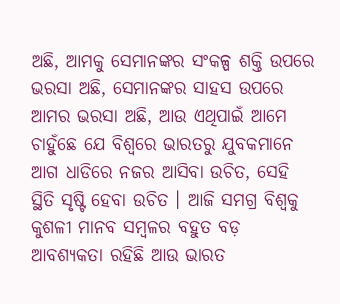ଅଛି, ଆମକୁ ସେମାନଙ୍କର ସଂକଳ୍ପ ଶକ୍ତି ଉପରେ ଭରସା ଅଛି, ସେମାନଙ୍କର ସାହସ ଉପରେ ଆମର ଭରସା ଅଛି, ଆଉ ଏଥିପାଇଁ ଆମେ ଚାହୁଁଛେ ଯେ ବିଶ୍ୱରେ ଭାରତରୁ ଯୁବକମାନେ ଆଗ ଧାଡିରେ ନଜର ଆସିବା ଉଚିତ, ସେହି ସ୍ଥିତି ସୃଷ୍ଟି ହେବା ଉଚିତ । ଆଜି ସମଗ୍ର ବିଶ୍ୱକୁ କୁଶଳୀ ମାନବ ସମ୍ବଳର ବହୁତ ବଡ଼ ଆବଶ୍ୟକତା ରହିଛି ଆଉ ଭାରତ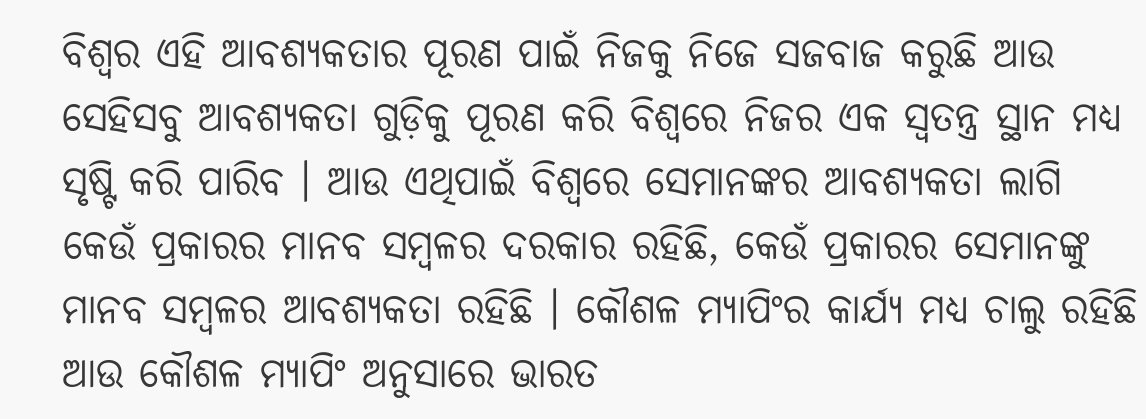ବିଶ୍ୱର ଏହି ଆବଶ୍ୟକତାର ପୂରଣ ପାଇଁ ନିଜକୁ ନିଜେ ସଜବାଜ କରୁଛି ଆଉ ସେହିସବୁ ଆବଶ୍ୟକତା ଗୁଡ଼ିକୁ ପୂରଣ କରି ବିଶ୍ୱରେ ନିଜର ଏକ ସ୍ୱତନ୍ତ୍ର ସ୍ଥାନ ମଧ୍ୟ ସୃଷ୍ଟି କରି ପାରିବ । ଆଉ ଏଥିପାଇଁ ବିଶ୍ୱରେ ସେମାନଙ୍କର ଆବଶ୍ୟକତା ଲାଗି କେଉଁ ପ୍ରକାରର ମାନବ ସମ୍ବଳର ଦରକାର ରହିଛି, କେଉଁ ପ୍ରକାରର ସେମାନଙ୍କୁ ମାନବ ସମ୍ବଳର ଆବଶ୍ୟକତା ରହିଛି । କୌଶଳ ମ୍ୟାପିଂର କାର୍ଯ୍ୟ ମଧ୍ୟ ଚାଲୁ ରହିଛି ଆଉ କୌଶଳ ମ୍ୟାପିଂ ଅନୁସାରେ ଭାରତ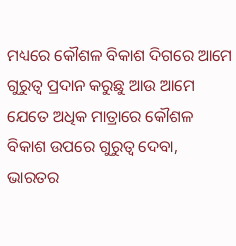ମଧ୍ୟରେ କୌଶଳ ବିକାଶ ଦିଗରେ ଆମେ ଗୁରୁତ୍ୱ ପ୍ରଦାନ କରୁଛୁ ଆଉ ଆମେ ଯେତେ ଅଧିକ ମାତ୍ରାରେ କୌଶଳ ବିକାଶ ଉପରେ ଗୁରୁତ୍ୱ ଦେବା, ଭାରତର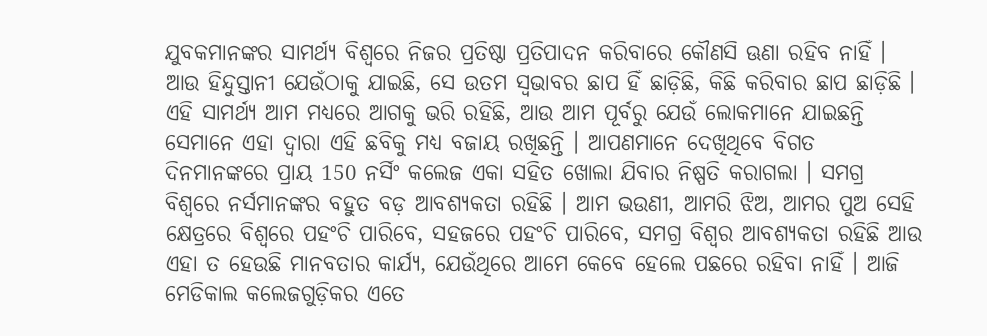ଯୁବକମାନଙ୍କର ସାମର୍ଥ୍ୟ ବିଶ୍ୱରେ ନିଜର ପ୍ରତିଷ୍ଠା ପ୍ରତିପାଦନ କରିବାରେ କୌଣସି ଊଣା ରହିବ ନାହିଁ । ଆଉ ହିନ୍ଦୁସ୍ତାନୀ ଯେଉଁଠାକୁ ଯାଇଛି, ସେ ଉତମ ସ୍ୱଭାବର ଛାପ ହିଁ ଛାଡ଼ିଛି, କିଛି କରିବାର ଛାପ ଛାଡ଼ିଛି । ଏହି ସାମର୍ଥ୍ୟ ଆମ ମଧ୍ୟରେ ଆଗକୁ ଭରି ରହିଛି, ଆଉ ଆମ ପୂର୍ବରୁ ଯେଉଁ ଲୋକମାନେ ଯାଇଛନ୍ତି ସେମାନେ ଏହା ଦ୍ୱାରା ଏହି ଛବିକୁ ମଧ୍ୟ ବଜାୟ ରଖିଛନ୍ତି । ଆପଣମାନେ ଦେଖିଥିବେ ବିଗତ ଦିନମାନଙ୍କରେ ପ୍ରାୟ 150 ନର୍ସିଂ କଲେଜ ଏକା ସହିତ ଖୋଲା ଯିବାର ନିଷ୍ପତି କରାଗଲା । ସମଗ୍ର ବିଶ୍ୱରେ ନର୍ସମାନଙ୍କର ବହୁତ ବଡ଼ ଆବଶ୍ୟକତା ରହିଛି । ଆମ ଭଉଣୀ, ଆମରି ଝିଅ, ଆମର ପୁଅ ସେହି କ୍ଷେତ୍ରରେ ବିଶ୍ୱରେ ପହଂଚି ପାରିବେ, ସହଜରେ ପହଂଚି ପାରିବେ, ସମଗ୍ର ବିଶ୍ୱର ଆବଶ୍ୟକତା ରହିଛି ଆଉ ଏହା ତ ହେଉଛି ମାନବତାର କାର୍ଯ୍ୟ, ଯେଉଁଥିରେ ଆମେ କେବେ ହେଲେ ପଛରେ ରହିବା ନାହିଁ । ଆଜି ମେଡିକାଲ କଲେଜଗୁଡ଼ିକର ଏତେ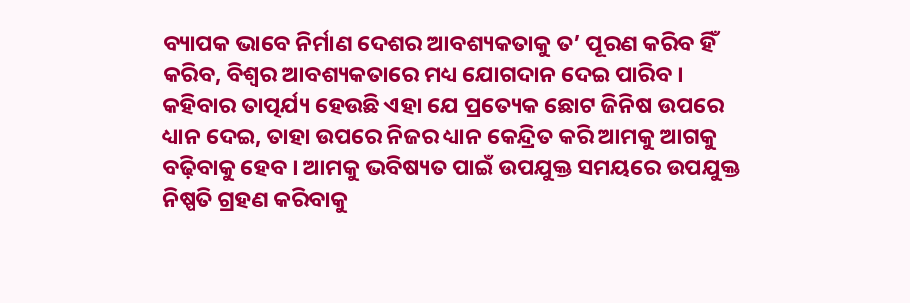ବ୍ୟାପକ ଭାବେ ନିର୍ମାଣ ଦେଶର ଆବଶ୍ୟକତାକୁ ତ’ ପୂରଣ କରିବ ହିଁ କରିବ, ବିଶ୍ୱର ଆବଶ୍ୟକତାରେ ମଧ୍ୟ ଯୋଗଦାନ ଦେଇ ପାରିବ । କହିବାର ତାତ୍ପର୍ଯ୍ୟ ହେଉଛି ଏହା ଯେ ପ୍ରତ୍ୟେକ ଛୋଟ ଜିନିଷ ଉପରେ ଧ୍ୟାନ ଦେଇ, ତାହା ଉପରେ ନିଜର ଧ୍ୟାନ କେନ୍ଦ୍ରିତ କରି ଆମକୁ ଆଗକୁ ବଢ଼ିବାକୁ ହେବ । ଆମକୁ ଭବିଷ୍ୟତ ପାଇଁ ଉପଯୁକ୍ତ ସମୟରେ ଉପଯୁକ୍ତ ନିଷ୍ପତି ଗ୍ରହଣ କରିବାକୁ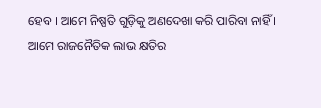ହେବ । ଆମେ ନିଷ୍ପତି ଗୁଡ଼ିକୁ ଅଣଦେଖା କରି ପାରିବା ନାହିଁ । ଆମେ ରାଜନୈତିକ ଲାଭ କ୍ଷତିର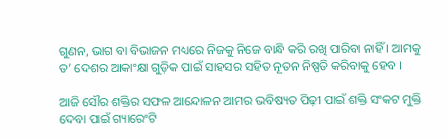ଗୁଣନ, ଭାଗ ବା ବିଭାଜନ ମଧ୍ୟରେ ନିଜକୁ ନିଜେ ବାନ୍ଧି କରି ରଖି ପାରିବା ନାହିଁ । ଆମକୁ ତ’ ଦେଶର ଆକାଂକ୍ଷା ଗୁଡ଼ିକ ପାଇଁ ସାହସର ସହିତ ନୂତନ ନିଷ୍ପତି କରିବାକୁ ହେବ ।

ଆଜି ସୌର ଶକ୍ତିର ସଫଳ ଆନ୍ଦୋଳନ ଆମର ଭବିଷ୍ୟତ ପିଢ଼ୀ ପାଇଁ ଶକ୍ତି ସଂକଟ ମୁକ୍ତି ଦେବା ପାଇଁ ଗ୍ୟାରେଂଟି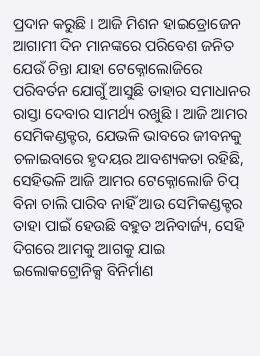ପ୍ରଦାନ କରୁଛି । ଆଜି ମିଶନ ହାଇଡ୍ରୋଜେନ ଆଗାମୀ ଦିନ ମାନଙ୍କରେ ପରିବେଶ ଜନିତ ଯେଉଁ ଚିନ୍ତା ଯାହା ଟେକ୍ନୋଲୋଜିରେ ପରିବର୍ତନ ଯୋଗୁଁ ଆସୁଛି ତାହାର ସମାଧାନର ରାସ୍ତା ଦେବାର ସାମର୍ଥ୍ୟ ରଖୁଛି । ଆଜି ଆମର ସେମିକଣ୍ଡକ୍ଟର, ଯେଭଳି ଭାବରେ ଜୀବନକୁ ଚଳାଇବାରେ ହୃଦୟର ଆବଶ୍ୟକତା ରହିଛି, ସେହିଭଳି ଆଜି ଆମର ଟେକ୍ନୋଲୋଜି ଚିପ୍ ବିନା ଚାଲି ପାରିବ ନାହିଁ ଆଉ ସେମିକଣ୍ଡକ୍ଟର ତାହା ପାଇଁ ହେଉଛି ବହୁତ ଅନିବାର୍ଜ୍ୟ, ସେହି ଦିଗରେ ଆମକୁ ଆଗକୁ ଯାଇ ଇଲୋକଟ୍ରୋନିକ୍ସ ବିନିର୍ମାଣ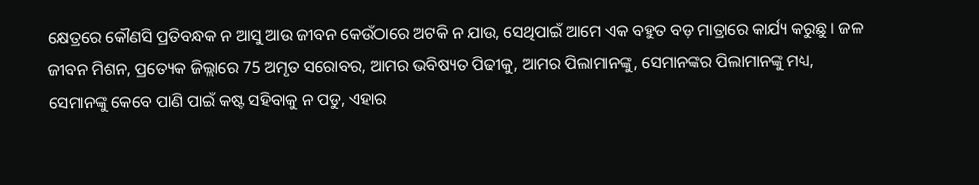କ୍ଷେତ୍ରରେ କୌଣସି ପ୍ରତିବନ୍ଧକ ନ ଆସୁ ଆଉ ଜୀବନ କେଉଁଠାରେ ଅଟକି ନ ଯାଉ, ସେଥିପାଇଁ ଆମେ ଏକ ବହୁତ ବଡ଼ ମାତ୍ରାରେ କାର୍ଯ୍ୟ କରୁଛୁ । ଜଳ ଜୀବନ ମିଶନ, ପ୍ରତ୍ୟେକ ଜିଲ୍ଲାରେ 75 ଅମୃତ ସରୋବର, ଆମର ଭବିଷ୍ୟତ ପିଢୀକୁ, ଆମର ପିଲାମାନଙ୍କୁ, ସେମାନଙ୍କର ପିଲାମାନଙ୍କୁ ମଧ୍ୟ, ସେମାନଙ୍କୁ କେବେ ପାଣି ପାଇଁ କଷ୍ଟ ସହିବାକୁ ନ ପଡୁ, ଏହାର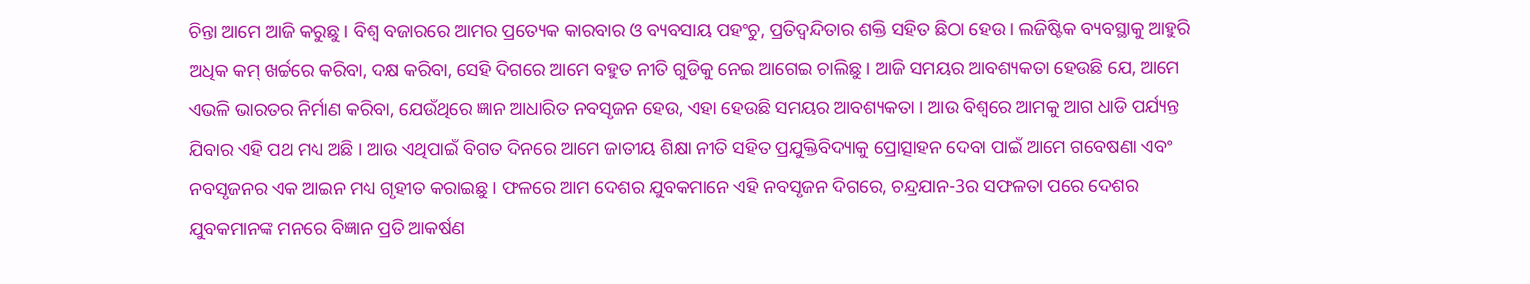ଚିନ୍ତା ଆମେ ଆଜି କରୁଛୁ । ବିଶ୍ୱ ବଜାରରେ ଆମର ପ୍ରତ୍ୟେକ କାରବାର ଓ ବ୍ୟବସାୟ ପହଂଚୁ, ପ୍ରତିଦ୍ୱନ୍ଦିତାର ଶକ୍ତି ସହିତ ଛିଠା ହେଉ । ଲଜିଷ୍ଟିକ ବ୍ୟବସ୍ଥାକୁ ଆହୁରି ଅଧିକ କମ୍ ଖର୍ଚ୍ଚରେ କରିବା, ଦକ୍ଷ କରିବା, ସେହି ଦିଗରେ ଆମେ ବହୁତ ନୀତି ଗୁଡିକୁ ନେଇ ଆଗେଇ ଚାଲିଛୁ । ଆଜି ସମୟର ଆବଶ୍ୟକତା ହେଉଛି ଯେ, ଆମେ ଏଭଳି ଭାରତର ନିର୍ମାଣ କରିବା, ଯେଉଁଥିରେ ଜ୍ଞାନ ଆଧାରିତ ନବସୃଜନ ହେଉ, ଏହା ହେଉଛି ସମୟର ଆବଶ୍ୟକତା । ଆଉ ବିଶ୍ୱରେ ଆମକୁ ଆଗ ଧାଡି ପର୍ଯ୍ୟନ୍ତ ଯିବାର ଏହି ପଥ ମଧ୍ୟ ଅଛି । ଆଉ ଏଥିପାଇଁ ବିଗତ ଦିନରେ ଆମେ ଜାତୀୟ ଶିକ୍ଷା ନୀତି ସହିତ ପ୍ରଯୁକ୍ତିବିଦ୍ୟାକୁ ପ୍ରୋତ୍ସାହନ ଦେବା ପାଇଁ ଆମେ ଗବେଷଣା ଏବଂ ନବସୃଜନର ଏକ ଆଇନ ମଧ୍ୟ ଗୃହୀତ କରାଇଛୁ । ଫଳରେ ଆମ ଦେଶର ଯୁବକମାନେ ଏହି ନବସୃଜନ ଦିଗରେ, ଚନ୍ଦ୍ରଯାନ-3ର ସଫଳତା ପରେ ଦେଶର ଯୁବକମାନଙ୍କ ମନରେ ବିଜ୍ଞାନ ପ୍ରତି ଆକର୍ଷଣ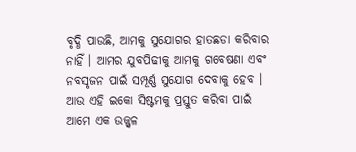ବୃଦ୍ଧି ପାଉଛି, ଆମକୁ ସୁଯୋଗର ହାତଛଡା କରିବାର ନାହିଁ । ଆମର ଯୁବପିଢୀକୁ ଆମକୁ ଗବେଷଣା ଏବଂ ନବସୃଜନ ପାଇଁ ସମ୍ପୂର୍ଣ୍ଣ ସୁଯୋଗ ଦେବାକୁ ହେବ । ଆଉ ଏହି ଇକୋ ସିଷ୍ଟମକୁ ପ୍ରସ୍ତୁତ କରିବା ପାଇଁ ଆମେ ଏକ ଉଜ୍ଜ୍ୱଳ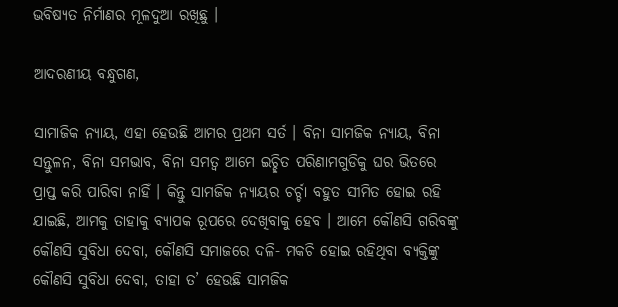ଭବିଷ୍ୟତ ନିର୍ମାଣର ମୂଳଦୁଆ ରଖିଛୁ ।

ଆଦରଣୀୟ ବନ୍ଧୁଗଣ,

ସାମାଜିକ ନ୍ୟାୟ, ଏହା ହେଉଛି ଆମର ପ୍ରଥମ ସର୍ତ । ବିନା ସାମଜିକ ନ୍ୟାୟ, ବିନା ସନ୍ତୁଳନ, ବିନା ସମଭାବ, ବିନା ସମତ୍ୱ ଆମେ ଇଚ୍ଛିତ ପରିଣାମଗୁଡିକୁ ଘର ଭିତରେ ପ୍ରାପ୍ତ କରି ପାରିବା ନାହିଁ । କିନ୍ତୁ ସାମଜିକ ନ୍ୟାୟର ଚର୍ଚ୍ଚା ବହୁତ ସୀମିତ ହୋଇ ରହି ଯାଇଛି, ଆମକୁ ତାହାକୁ ବ୍ୟାପକ ରୂପରେ ଦେଖିବାକୁ ହେବ । ଆମେ କୌଣସି ଗରିବଙ୍କୁ କୌଣସି ସୁବିଧା ଦେବା, କୌଣସି ସମାଜରେ ଦଳି- ମକଚି ହୋଇ ରହିଥିବା ବ୍ୟକ୍ତିଙ୍କୁ କୌଣସି ସୁବିଧା ଦେବା, ତାହା ତ’ ହେଉଛି ସାମଜିକ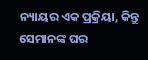ନ୍ୟାୟର ଏକ ପ୍ରକ୍ରିୟା, କିନ୍ତୁ ସେମାନଙ୍କ ଘର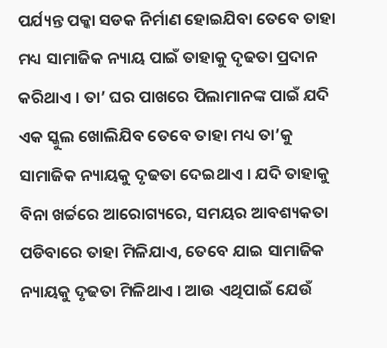ପର୍ଯ୍ୟନ୍ତ ପକ୍କା ସଡକ ନିର୍ମାଣ ହୋଇଯିବା ତେବେ ତାହା ମଧ୍ୟ ସାମାଜିକ ନ୍ୟାୟ ପାଇଁ ତାହାକୁ ଦୃଢତା ପ୍ରଦାନ କରିଥାଏ । ତା’ ଘର ପାଖରେ ପିଲାମାନଙ୍କ ପାଇଁ ଯଦି ଏକ ସ୍କୁଲ ଖୋଲିଯିବ ତେବେ ତାହା ମଧ୍ୟ ତା’କୁ ସାମାଜିକ ନ୍ୟାୟକୁ ଦୃଢତା ଦେଇଥାଏ । ଯଦି ତାହାକୁ ବିନା ଖର୍ଚ୍ଚରେ ଆରୋଗ୍ୟରେ, ସମୟର ଆବଶ୍ୟକତା ପଡିବାରେ ତାହା ମିଳିଯାଏ, ତେବେ ଯାଇ ସାମାଜିକ ନ୍ୟାୟକୁ ଦୃଢତା ମିଳିଥାଏ । ଆଉ ଏଥିପାଇଁ ଯେଉଁ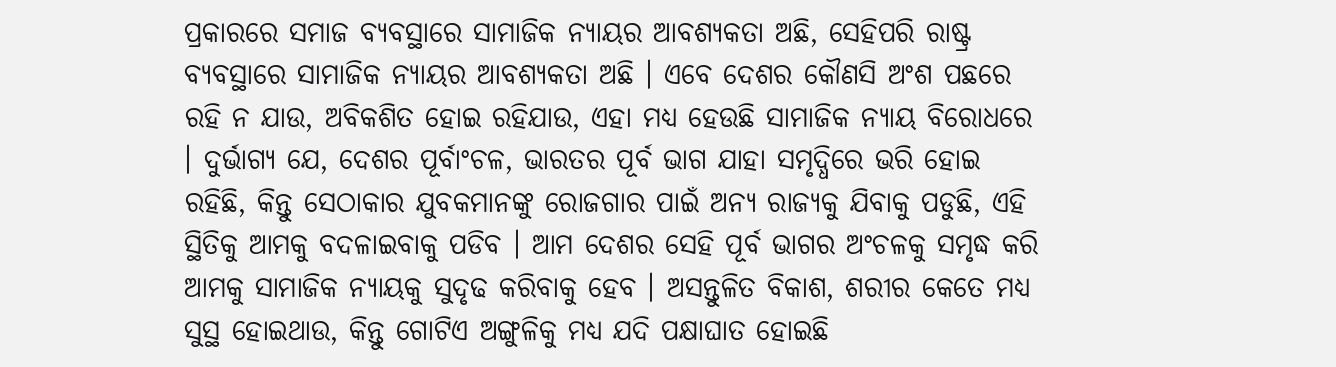ପ୍ରକାରରେ ସମାଜ ବ୍ୟବସ୍ଥାରେ ସାମାଜିକ ନ୍ୟାୟର ଆବଶ୍ୟକତା ଅଛି, ସେହିପରି ରାଷ୍ଟ୍ର ବ୍ୟବସ୍ଥାରେ ସାମାଜିକ ନ୍ୟାୟର ଆବଶ୍ୟକତା ଅଛି । ଏବେ ଦେଶର କୌଣସି ଅଂଶ ପଛରେ ରହି ନ ଯାଉ, ଅବିକଶିତ ହୋଇ ରହିଯାଉ, ଏହା ମଧ୍ୟ ହେଉଛି ସାମାଜିକ ନ୍ୟାୟ ବିରୋଧରେ । ଦୁର୍ଭାଗ୍ୟ ଯେ, ଦେଶର ପୂର୍ବାଂଚଳ, ଭାରତର ପୂର୍ବ ଭାଗ ଯାହା ସମୃଦ୍ଧିରେ ଭରି ହୋଇ ରହିଛି, କିନ୍ତୁ ସେଠାକାର ଯୁବକମାନଙ୍କୁ ରୋଜଗାର ପାଇଁ ଅନ୍ୟ ରାଜ୍ୟକୁ ଯିବାକୁ ପଡୁଛି, ଏହି ସ୍ଥିତିକୁ ଆମକୁ ବଦଳାଇବାକୁ ପଡିବ । ଆମ ଦେଶର ସେହି ପୂର୍ବ ଭାଗର ଅଂଚଳକୁ ସମୃଦ୍ଧ କରି ଆମକୁ ସାମାଜିକ ନ୍ୟାୟକୁ ସୁଦୃଢ କରିବାକୁ ହେବ । ଅସନ୍ତୁଳିତ ବିକାଶ, ଶରୀର କେତେ ମଧ୍ୟ ସୁସ୍ଥ ହୋଇଥାଉ, କିନ୍ତୁ ଗୋଟିଏ ଅଙ୍ଗୁଳିକୁ ମଧ୍ୟ ଯଦି ପକ୍ଷାଘାତ ହୋଇଛି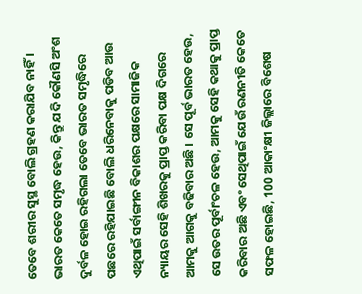ତେବେ ଶରୀର ସୁସ୍ଥ ବୋଲି ଗ୍ରହଣ କରାଯିବ ନାହିଁ । ଭାରତ କେତେ ସମୃଦ୍ଧ ହେଉ, କିନ୍ତୁ ଯଦି କୌଣସି ଅଂଶ ଦୁର୍ବଳ ହୋଇ ରହିଗଲା ତେବେ ଭାରତ ସମୃଦ୍ଧିରେ ପଛରେ ରହିଯାଇଛି ବୋଲି ଧରିନେବାକୁ ପଡିବ ଆଉ ଏଥିପାଇଁ ସର୍ବାଙ୍ଗୀନ ବିକାଶର ପକ୍ଷରେ ସାମାଜିକ ନ୍ୟାୟର ସେହି ଶିଖରକୁ ପ୍ରାପ୍ତ କରିବା ପକ୍ଷ ଦିଗରେ ଆମକୁ ଆଗକୁ ବଢିବାର ଅଛି । ସେ ପୂର୍ବ ଭାରତ ହେଉ, ସେ ଉତର ପୂର୍ବାଂଚଳ ହେଉ, ଆମକୁ ସେହି କଥାକୁ ପ୍ରାପ୍ତ କରିବାର ଅଛି ଏବଂ ସେଥିପାଇଁ ଯେଉଁ ରଣନୀତି କେତେ ସଫଳ ହୋଇଛି, 100 ଆକାଂକ୍ଷୀ ଜିଲ୍ଲାରେ ବିଶେଷ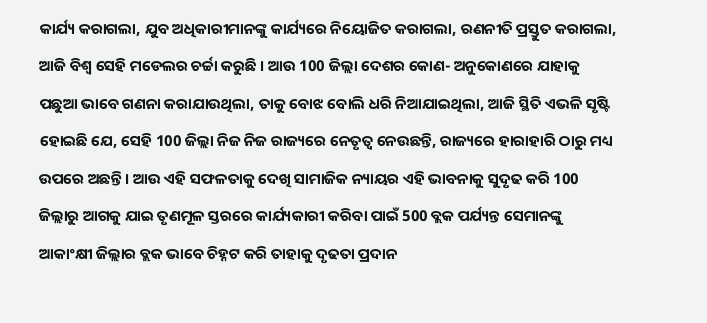କାର୍ଯ୍ୟ କରାଗଲା, ଯୁବ ଅଧିକାରୀମାନଙ୍କୁ କାର୍ଯ୍ୟରେ ନିୟୋଜିତ କରାଗଲା, ରଣନୀତି ପ୍ରସ୍ତୁତ କରାଗଲା, ଆଜି ବିଶ୍ୱ ସେହି ମଡେଲର ଚର୍ଚ୍ଚା କରୁଛି । ଆଉ 100 ଜିଲ୍ଲା ଦେଶର କୋଣ- ଅନୁକୋଣରେ ଯାହାକୁ ପଛୁଆ ଭାବେ ଗଣନା କରାଯାଉଥିଲା, ତାକୁ ବୋଝ ବୋଲି ଧରି ନିଆଯାଇଥିଲା, ଆଜି ସ୍ଥିତି ଏଭଳି ସୃଷ୍ଟି ହୋଇଛି ଯେ, ସେହି 100 ଜିଲ୍ଲା ନିଜ ନିଜ ରାଜ୍ୟରେ ନେତୃତ୍ୱ ନେଉଛନ୍ତି, ରାଜ୍ୟରେ ହାରାହାରି ଠାରୁ ମଧ୍ୟ ଉପରେ ଅଛନ୍ତି । ଆଉ ଏହି ସଫଳତାକୁ ଦେଖି ସାମାଜିକ ନ୍ୟାୟର ଏହି ଭାବନାକୁ ସୁଦୃଢ କରି 100 ଜିଲ୍ଲାରୁ ଆଗକୁ ଯାଇ ତୃଣମୂଳ ସ୍ତରରେ କାର୍ଯ୍ୟକାରୀ କରିବା ପାଇଁ 500 ବ୍ଲକ ପର୍ଯ୍ୟନ୍ତ ସେମାନଙ୍କୁ ଆକାଂକ୍ଷୀ ଜିଲ୍ଲାର ବ୍ଲକ ଭାବେ ଚିହ୍ନଟ କରି ତାହାକୁ ଦୃଢତା ପ୍ରଦାନ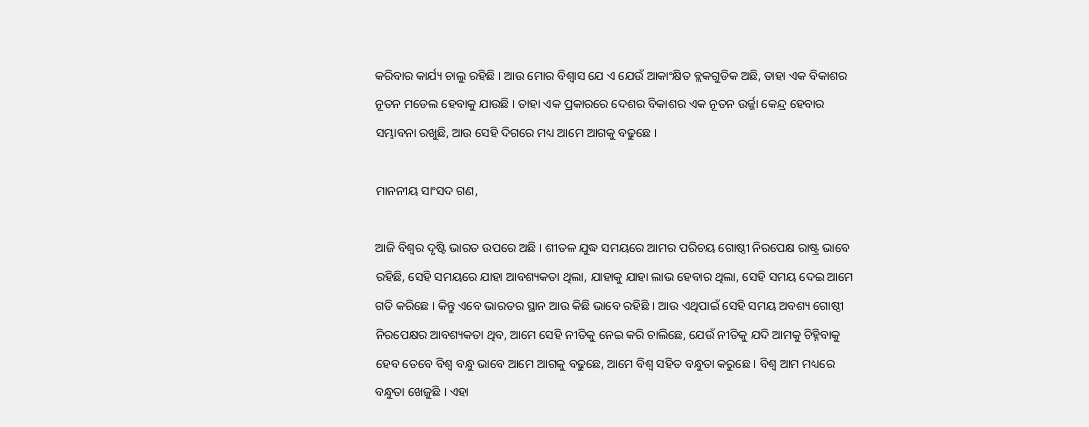କରିବାର କାର୍ଯ୍ୟ ଚାଲୁ ରହିଛି । ଆଉ ମୋର ବିଶ୍ୱାସ ଯେ ଏ ଯେଉଁ ଆକାଂକ୍ଷିତ ବ୍ଲକଗୁଡିକ ଅଛି, ତାହା ଏକ ବିକାଶର ନୂତନ ମଡେଲ ହେବାକୁ ଯାଉଛି । ତାହା ଏକ ପ୍ରକାରରେ ଦେଶର ବିକାଶର ଏକ ନୂତନ ଉର୍ଜ୍ଜା କେନ୍ଦ୍ର ହେବାର ସମ୍ଭାବନା ରଖୁଛି, ଆଉ ସେହି ଦିଗରେ ମଧ୍ୟ ଆମେ ଆଗକୁ ବଢୁଛେ ।

ମାନନୀୟ ସାଂସଦ ଗଣ,

ଆଜି ବିଶ୍ୱର ଦୃଷ୍ଟି ଭାରତ ଉପରେ ଅଛି । ଶୀତଳ ଯୁଦ୍ଧ ସମୟରେ ଆମର ପରିଚୟ ଗୋଷ୍ଠୀ ନିରପେକ୍ଷ ରାଷ୍ଟ୍ର ଭାବେ ରହିଛି, ସେହି ସମୟରେ ଯାହା ଆବଶ୍ୟକତା ଥିଲା, ଯାହାକୁ ଯାହା ଲାଭ ହେବାର ଥିଲା, ସେହି ସମୟ ଦେଇ ଆମେ ଗତି କରିଛେ । କିନ୍ତୁ ଏବେ ଭାରତର ସ୍ଥାନ ଆଉ କିଛି ଭାବେ ରହିଛି । ଆଉ ଏଥିପାଇଁ ସେହି ସମୟ ଅବଶ୍ୟ ଗୋଷ୍ଠୀ ନିରପେକ୍ଷର ଆବଶ୍ୟକତା ଥିବ, ଆମେ ସେହି ନୀତିକୁ ନେଇ କରି ଚାଲିଛେ, ଯେଉଁ ନୀତିକୁ ଯଦି ଆମକୁ ଚିହ୍ନିବାକୁ ହେବ ତେବେ ବିଶ୍ୱ ବନ୍ଧୁ ଭାବେ ଆମେ ଆଗକୁ ବଢୁଛେ, ଆମେ ବିଶ୍ୱ ସହିତ ବନ୍ଧୁତା କରୁଛେ । ବିଶ୍ୱ ଆମ ମଧ୍ୟରେ ବନ୍ଧୁତା ଖେଜୁଛି । ଏହା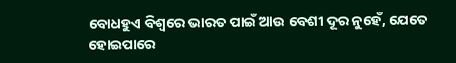ବୋଧହୁଏ ବିଶ୍ୱରେ ଭାରତ ପାଇଁ ଆଉ ବେଶୀ ଦୂର ନୁହେଁ, ଯେତେ ହୋଇପାରେ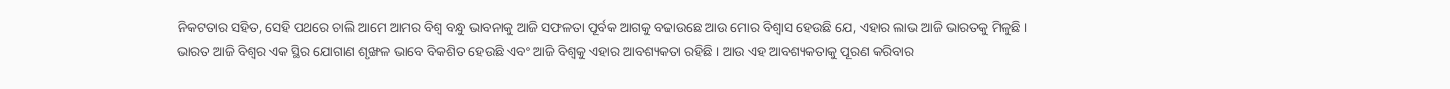ନିକଟତାର ସହିତ, ସେହି ପଥରେ ଚାଲି ଆମେ ଆମର ବିଶ୍ୱ ବନ୍ଧୁ ଭାବନାକୁ ଆଜି ସଫଳତା ପୂର୍ବକ ଆଗକୁ ବଢାଉଛେ ଆଉ ମୋର ବିଶ୍ୱାସ ହେଉଛି ଯେ, ଏହାର ଲାଭ ଆଜି ଭାରତକୁ ମିଳୁଛି । ଭାରତ ଆଜି ବିଶ୍ୱର ଏକ ସ୍ଥିର ଯୋଗାଣ ଶୃଙ୍ଖଳ ଭାବେ ବିକଶିତ ହେଉଛି ଏବଂ ଆଜି ବିଶ୍ୱକୁ ଏହାର ଆବଶ୍ୟକତା ରହିଛି । ଆଉ ଏହ ଆବଶ୍ୟକତାକୁ ପୂରଣ କରିବାର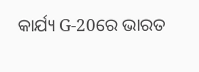କାର୍ଯ୍ୟ G-20ରେ ଭାରତ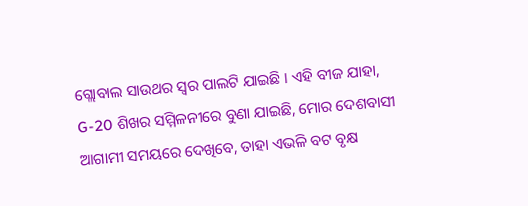ଗ୍ଲୋବାଲ ସାଉଥର ସ୍ୱର ପାଲଟି ଯାଇଛି । ଏହି ବୀଜ ଯାହା, G-20 ଶିଖର ସମ୍ମିଳନୀରେ ବୁଣା ଯାଇଛି, ମୋର ଦେଶବାସୀ ଆଗାମୀ ସମୟରେ ଦେଖିବେ, ତାହା ଏଭଳି ବଟ ବୃକ୍ଷ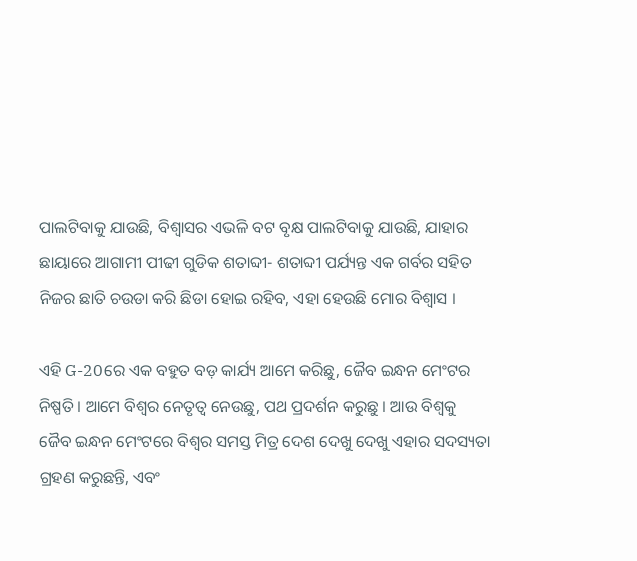ପାଲଟିବାକୁ ଯାଉଛି, ବିଶ୍ୱାସର ଏଭଳି ବଟ ବୃକ୍ଷ ପାଲଟିବାକୁ ଯାଉଛି, ଯାହାର ଛାୟାରେ ଆଗାମୀ ପୀଢୀ ଗୁଡିକ ଶତାବ୍ଦୀ- ଶତାବ୍ଦୀ ପର୍ଯ୍ୟନ୍ତ ଏକ ଗର୍ବର ସହିତ ନିଜର ଛାତି ଚଉଡା କରି ଛିଡା ହୋଇ ରହିବ, ଏହା ହେଉଛି ମୋର ବିଶ୍ୱାସ ।

ଏହି G-20ରେ ଏକ ବହୁତ ବଡ଼ କାର୍ଯ୍ୟ ଆମେ କରିଛୁ, ଜୈବ ଇନ୍ଧନ ମେଂଟର ନିଷ୍ପତି । ଆମେ ବିଶ୍ୱର ନେତୃତ୍ୱ ନେଉଛୁ, ପଥ ପ୍ରଦର୍ଶନ କରୁଛୁ । ଆଉ ବିଶ୍ୱକୁ ଜୈବ ଇନ୍ଧନ ମେଂଟରେ ବିଶ୍ୱର ସମସ୍ତ ମିତ୍ର ଦେଶ ଦେଖୁ ଦେଖୁ ଏହାର ସଦସ୍ୟତା ଗ୍ରହଣ କରୁଛନ୍ତି, ଏବଂ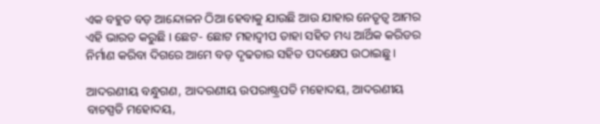ଏକ ବହୁତ ବଡ଼ ଆନ୍ଦୋଳନ ଠିଆ ହେବାକୁ ଯାଉଛି ଆଉ ଯାହାର ନେତୃତ୍ୱ ଆମର ଏହି ଭାରତ କରୁଛି । ଛେଟ- ଛୋଟ ମହାଦ୍ୱୀପ ତାହା ସହିତ ମଧ୍ୟ ଆର୍ଥିକ କରିଡର ନିର୍ମାଣ କରିବା ଦିଗରେ ଆମେ ବଡ଼ ଦୃଢତାର ସହିତ ପଦକ୍ଷେପ ଉଠାଇଛୁ ।

ଆଦରଣୀୟ ବନ୍ଧୁଗଣ, ଆଦରଣୀୟ ଉପରାଷ୍ଟ୍ରପତି ମହୋଦୟ, ଆଦରଣୀୟ ବାଚସ୍ପତି ମହୋଦୟ,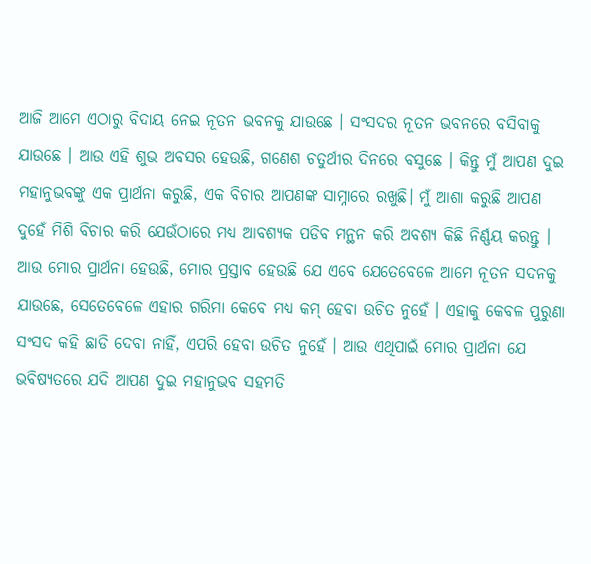ଆଜି ଆମେ ଏଠାରୁ ବିଦାୟ ନେଇ ନୂତନ ଭବନକୁ ଯାଉଛେ । ସଂସଦର ନୂତନ ଭବନରେ ବସିବାକୁ ଯାଉଛେ । ଆଉ ଏହି ଶୁଭ ଅବସର ହେଉଛି, ଗଣେଶ ଚତୁର୍ଥୀର ଦିନରେ ବସୁଛେ । କିନ୍ତୁ ମୁଁ ଆପଣ ଦୁଇ ମହାନୁଭବଙ୍କୁ ଏକ ପ୍ରାର୍ଥନା କରୁଛି, ଏକ ବିଚାର ଆପଣଙ୍କ ସାମ୍ନାରେ ରଖୁଛି। ମୁଁ ଆଶା କରୁଛି ଆପଣ ଦୁହେଁ ମିଶି ବିଚାର କରି ଯେଉଁଠାରେ ମଧ୍ୟ ଆବଶ୍ୟକ ପଡିବ ମନ୍ଥନ କରି ଅବଶ୍ୟ କିଛି ନିର୍ଣ୍ଣୟ କରନ୍ତୁ । ଆଉ ମୋର ପ୍ରାର୍ଥନା ହେଉଛି, ମୋର ପ୍ରସ୍ତାବ ହେଉଛି ଯେ ଏବେ ଯେତେବେଳେ ଆମେ ନୂତନ ସଦନକୁ ଯାଉଛେ, ସେତେବେଳେ ଏହାର ଗରିମା କେବେ ମଧ୍ୟ କମ୍ ହେବା ଉଚିତ ନୁହେଁ । ଏହାକୁ କେବଳ ପୁରୁଣା ସଂସଦ କହି ଛାଡି ଦେବା ନାହିଁ, ଏପରି ହେବା ଉଚିତ ନୁହେଁ । ଆଉ ଏଥିପାଇଁ ମୋର ପ୍ରାର୍ଥନା ଯେ ଭବିଷ୍ୟତରେ ଯଦି ଆପଣ ଦୁଇ ମହାନୁଭବ ସହମତି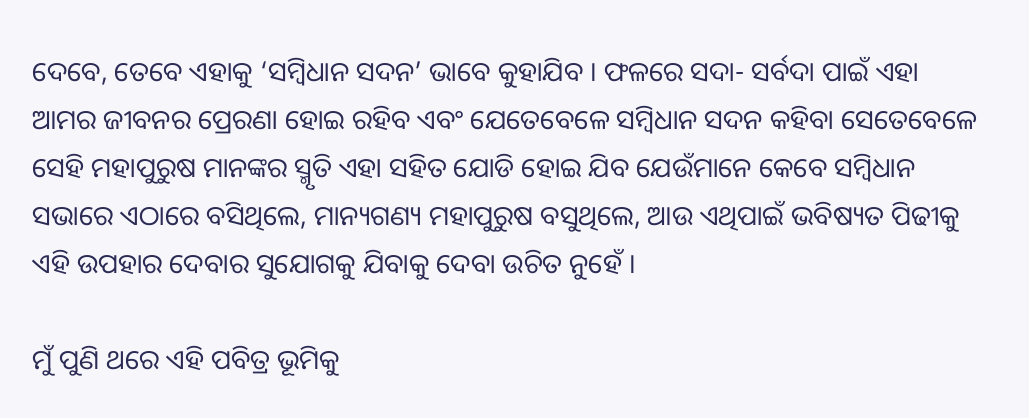ଦେବେ, ତେବେ ଏହାକୁ ‘ସମ୍ବିଧାନ ସଦନ’ ଭାବେ କୁହାଯିବ । ଫଳରେ ସଦା- ସର୍ବଦା ପାଇଁ ଏହା ଆମର ଜୀବନର ପ୍ରେରଣା ହୋଇ ରହିବ ଏବଂ ଯେତେବେଳେ ସମ୍ବିଧାନ ସଦନ କହିବା ସେତେବେଳେ ସେହି ମହାପୁରୁଷ ମାନଙ୍କର ସ୍ମୃତି ଏହା ସହିତ ଯୋଡି ହୋଇ ଯିବ ଯେଉଁମାନେ କେବେ ସମ୍ବିଧାନ ସଭାରେ ଏଠାରେ ବସିଥିଲେ, ମାନ୍ୟଗଣ୍ୟ ମହାପୁରୁଷ ବସୁଥିଲେ, ଆଉ ଏଥିପାଇଁ ଭବିଷ୍ୟତ ପିଢୀକୁ ଏହି ଉପହାର ଦେବାର ସୁଯୋଗକୁ ଯିବାକୁ ଦେବା ଉଚିତ ନୁହେଁ ।

ମୁଁ ପୁଣି ଥରେ ଏହି ପବିତ୍ର ଭୂମିକୁ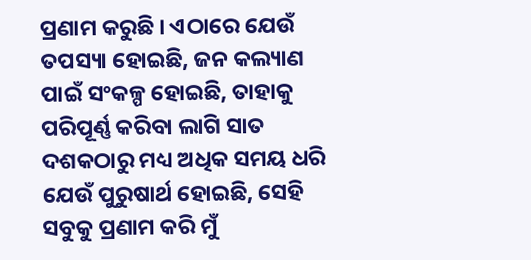ପ୍ରଣାମ କରୁଛି । ଏଠାରେ ଯେଉଁ ତପସ୍ୟା ହୋଇଛି, ଜନ କଲ୍ୟାଣ ପାଇଁ ସଂକଳ୍ପ ହୋଇଛି, ତାହାକୁ ପରିପୂର୍ଣ୍ଣ କରିବା ଲାଗି ସାତ ଦଶକଠାରୁ ମଧ୍ୟ ଅଧିକ ସମୟ ଧରି ଯେଉଁ ପୁରୁଷାର୍ଥ ହୋଇଛି, ସେହି ସବୁକୁ ପ୍ରଣାମ କରି ମୁଁ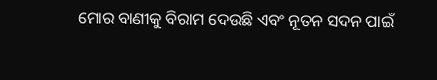ମୋର ବାଣୀକୁ ବିରାମ ଦେଉଛି ଏବଂ ନୂତନ ସଦନ ପାଇଁ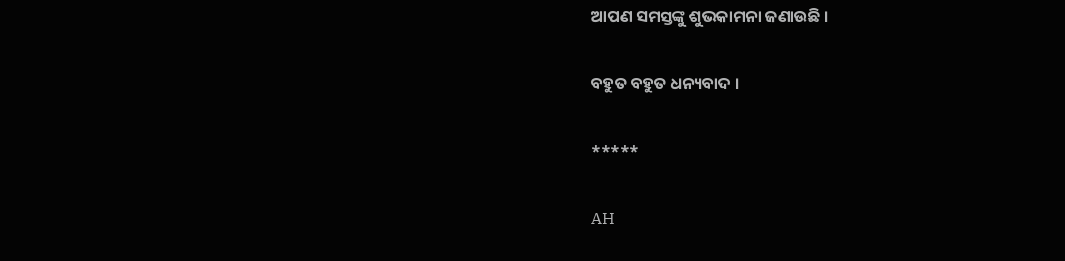ଆପଣ ସମସ୍ତଙ୍କୁ ଶୁଭକାମନା ଜଣାଉଛି ।

ବହୁତ ବହୁତ ଧନ୍ୟବାଦ ।

*****

AH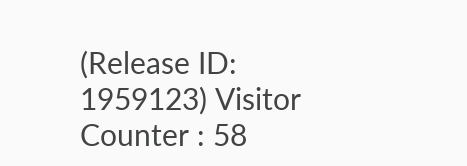(Release ID: 1959123) Visitor Counter : 58